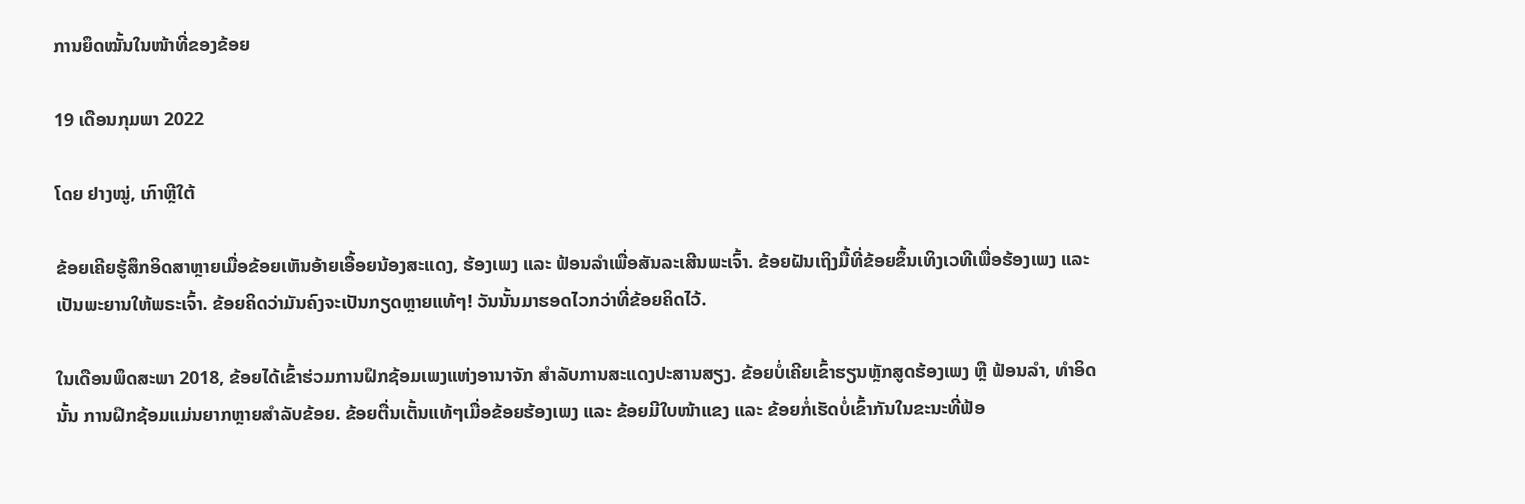ການຍຶດໝັ້ນໃນໜ້າທີ່ຂອງຂ້ອຍ

19 ເດືອນກຸມພາ 2022

ໂດຍ ຢາງໝູ່, ເກົາຫຼີໃຕ້

ຂ້ອຍເຄີຍຮູ້ສຶກອິດສາຫຼາຍເມື່ອຂ້ອຍເຫັນອ້າຍເອື້ອຍນ້ອງສະແດງ, ຮ້ອງເພງ ແລະ ຟ້ອນລໍາເພື່ອສັນລະເສີນພະເຈົ້າ. ຂ້ອຍຝັນເຖິງມື້ທີ່ຂ້ອຍຂຶ້ນເທິງເວທີເພື່ອຮ້ອງເພງ ແລະ ເປັນພະຍານໃຫ້ພຣະເຈົ້າ. ຂ້ອຍຄິດວ່າມັນຄົງຈະເປັນກຽດຫຼາຍແທ້ໆ! ວັນນັ້ນມາຮອດໄວກວ່າທີ່ຂ້ອຍຄິດໄວ້.

ໃນເດືອນພຶດສະພາ 2018, ຂ້ອຍໄດ້ເຂົ້າຮ່ວມການຝຶກຊ້ອມເພງແຫ່ງອານາຈັກ ສຳລັບການສະແດງປະສານສຽງ. ຂ້ອຍບໍ່ເຄີຍເຂົ້າຮຽນຫຼັກສູດຮ້ອງເພງ ຫຼື ຟ້ອນລຳ, ທຳອິດນັ້ນ ການຝຶກຊ້ອມແມ່ນຍາກຫຼາຍສຳລັບຂ້ອຍ. ຂ້ອຍຕື່ນເຕັ້ນແທ້ໆເມື່ອຂ້ອຍຮ້ອງເພງ ແລະ ຂ້ອຍມີໃບໜ້າແຂງ ແລະ ຂ້ອຍກໍ່ເຮັດບໍ່ເຂົ້າກັນໃນຂະນະທີ່ຟ້ອ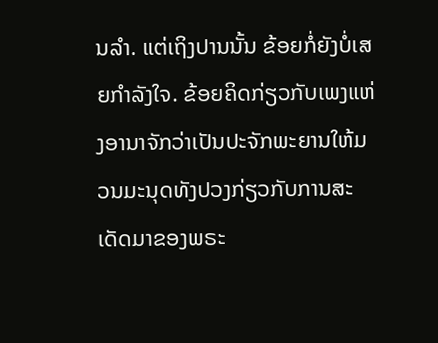ນລຳ. ແຕ່ເຖິງປານນັ້ນ ຂ້ອຍກໍ່ຍັງບໍ່ເສຍກຳລັງໃຈ. ຂ້ອຍຄິດກ່ຽວກັບເພງແຫ່ງອານາຈັກວ່າເປັນປະຈັກພະຍານໃຫ້ມວນມະນຸດທັງປວງກ່ຽວກັບການສະເດັດມາຂອງພຣະ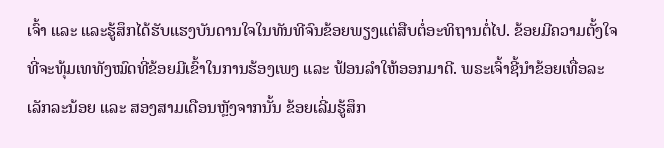ເຈົ້າ ແລະ ແລະຮູ້ສຶກໄດ້ຮັບແຮງບັນດານໃຈໃນທັນທີຈົນຂ້ອຍພຽງແຕ່ສືບຕໍ່ອະທິຖານຕໍ່ໄປ. ຂ້ອຍມີຄວາມຕັ້ງໃຈທີ່ຈະທຸ້ມເທທັງໝົດທີ່ຂ້ອຍມີເຂົ້າໃນການຮ້ອງເພງ ແລະ ຟ້ອນລຳໃຫ້ອອກມາດີ. ພຣະເຈົ້າຊີ້ນຳຂ້ອຍເທື່ອລະເລັກລະນ້ອຍ ແລະ ສອງສາມເດືອນຫຼັງຈາກນັ້ນ ຂ້ອຍເລີ່ມຮູ້ສຶກ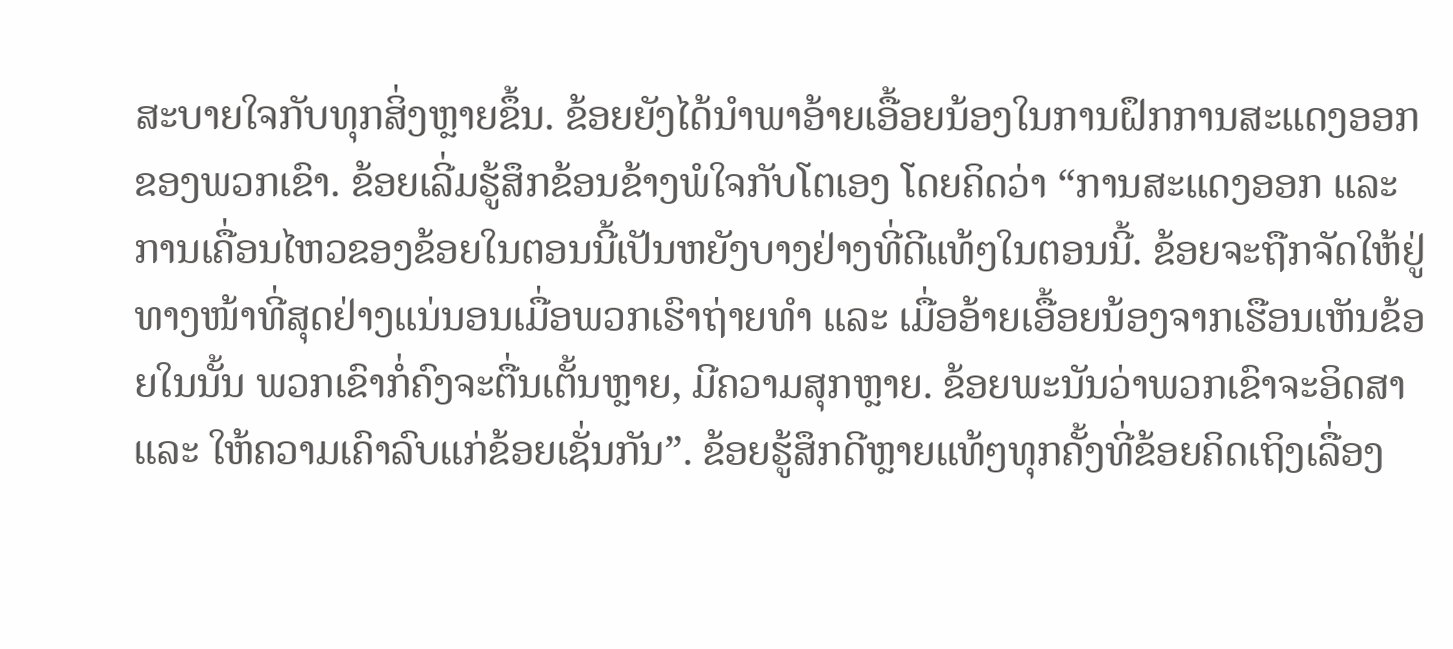ສະບາຍໃຈກັບທຸກສິ່ງຫຼາຍຂຶ້ນ. ຂ້ອຍຍັງໄດ້ນຳພາອ້າຍເອື້ອຍນ້ອງໃນການຝຶກການສະແດງອອກຂອງພວກເຂົາ. ຂ້ອຍເລີ່ມຮູ້ສຶກຂ້ອນຂ້າງພໍໃຈກັບໂຕເອງ ໂດຍຄິດວ່າ “ການສະແດງອອກ ແລະ ການເຄື່ອນໄຫວຂອງຂ້ອຍໃນຕອນນີ້ເປັນຫຍັງບາງຢ່າງທີ່ດີແທ້ໆໃນຕອນນີ້. ຂ້ອຍຈະຖືກຈັດໃຫ້ຢູ່ທາງໜ້າທີ່ສຸດຢ່າງແນ່ນອນເມື່ອພວກເຮົາຖ່າຍທຳ ແລະ ເມື່ອອ້າຍເອື້ອຍນ້ອງຈາກເຮືອນເຫັນຂ້ອຍໃນນັ້ນ ພວກເຂົາກໍ່ຄົງຈະຕື່ນເຕັ້ນຫຼາຍ, ມີຄວາມສຸກຫຼາຍ. ຂ້ອຍພະນັນວ່າພວກເຂົາຈະອິດສາ ແລະ ໃຫ້ຄວາມເຄົາລົບແກ່ຂ້ອຍເຊັ່ນກັນ”. ຂ້ອຍຮູ້ສຶກດີຫຼາຍແທ້ໆທຸກຄັ້ງທີ່ຂ້ອຍຄິດເຖິງເລື່ອງ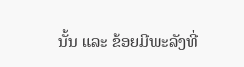ນັ້ນ ແລະ ຂ້ອຍມີພະລັງທີ່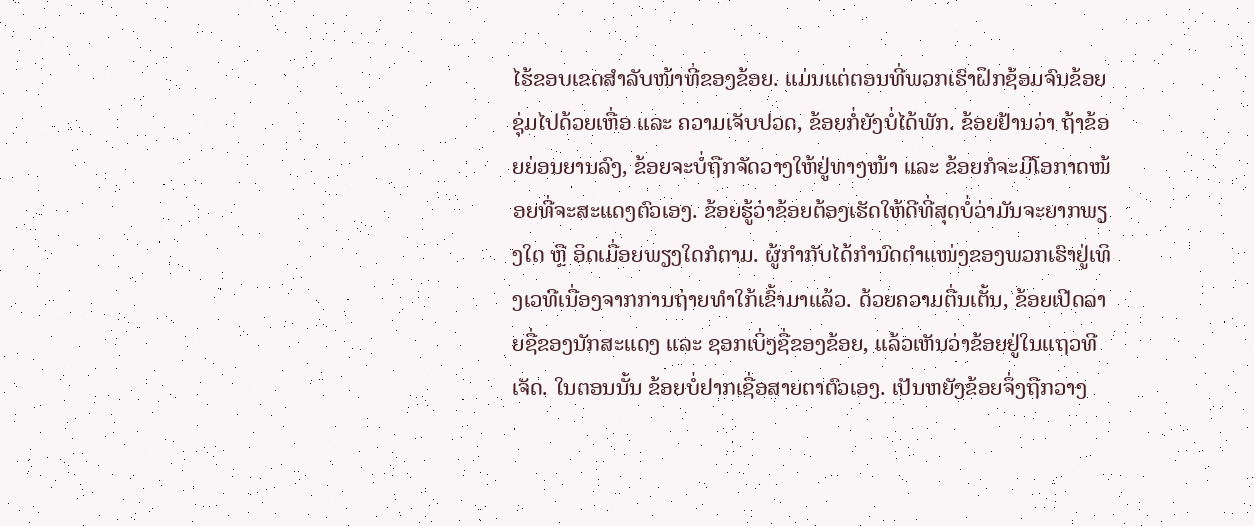ໄຮ້ຂອບເຂດສຳລັບໜ້າທີ່ຂອງຂ້ອຍ. ແມ່ນແຕ່ຕອນທີ່ພວກເຮົາຝຶກຊ້ອມຈົນຂ້ອຍຊຸ່ມໄປດ້ວຍເຫື່ອ ແລະ ຄວາມເຈັບປວດ, ຂ້ອຍກໍ່ຍັງບໍ່ໄດ້ພັກ. ຂ້ອຍຢ້ານວ່າ ຖ້າຂ້ອຍຍ່ອນຍານລົງ, ຂ້ອຍຈະບໍ່ຖືກຈັດວາງໃຫ້ຢູ່ທາງໜ້າ ແລະ ຂ້ອຍກໍຈະມີໂອກາດໜ້ອຍທີ່ຈະສະແດງຕົວເອງ. ຂ້ອຍຮູ້ວ່າຂ້ອຍຕ້ອງເຮັດໃຫ້ດີທີ່ສຸດບໍ່ວ່າມັນຈະຍາກພຽງໃດ ຫຼື ອິດເມື່ອຍພຽງໃດກໍຕາມ. ຜູ້ກຳກັບໄດ້ກຳນົດຕຳແໜ່ງຂອງພວກເຮົາຢູ່ເທິງເວທີເນື່ອງຈາກການຖ່າຍທຳໃກ້ເຂົ້າມາແລ້ວ. ດ້ວຍຄວາມຕື່ນເຕັ້ນ, ຂ້ອຍເປີດລາຍຊື່ຂອງນັກສະແດງ ແລະ ຊອກເບິ່ງຊື່ຂອງຂ້ອຍ, ແລ້ວເຫັນວ່າຂ້ອຍຢູ່ໃນແຖວທີເຈັດ. ໃນຕອນນັ້ນ ຂ້ອຍບໍ່ຢາກເຊື່ອສາຍຕາຕົວເອງ. ເປັນຫຍັງຂ້ອຍຈຶ່ງຖືກວາງ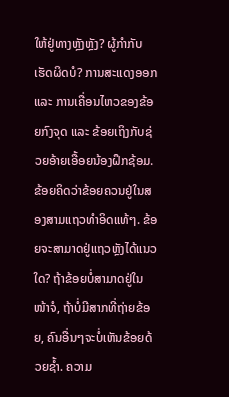ໃຫ້ຢູ່ທາງຫຼັງຫຼັງ? ຜູ້ກຳກັບເຮັດຜິດບໍ? ການສະແດງອອກ ແລະ ການເຄື່ອນໄຫວຂອງຂ້ອຍກົງຈຸດ ແລະ ຂ້ອຍເຖິງກັບຊ່ວຍອ້າຍເອື້ອຍນ້ອງຝຶກຊ້ອມ. ຂ້ອຍຄິດວ່າຂ້ອຍຄວນຢູ່ໃນສອງສາມແຖວທຳອິດແທ້ໆ. ຂ້ອຍຈະສາມາດຢູ່ແຖວຫຼັງໄດ້ແນວໃດ? ຖ້າຂ້ອຍບໍ່ສາມາດຢູ່ໃນໜ້າຈໍ, ຖ້າບໍ່ມີສາກທີ່ຖ່າຍຂ້ອຍ, ຄົນອື່ນໆຈະບໍ່ເຫັນຂ້ອຍດ້ວຍຊ້ຳ. ຄວາມ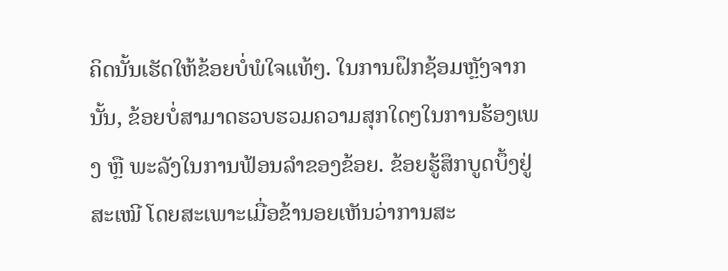ຄິດນັ້ນເຮັດໃຫ້ຂ້ອຍບໍ່ພໍໃຈແທ້ໆ. ໃນການຝຶກຊ້ອມຫຼັງຈາກນັ້ນ, ຂ້ອຍບໍ່ສາມາດຮວບຮວມຄວາມສຸກໃດໆໃນການຮ້ອງເພງ ຫຼື ພະລັງໃນການຟ້ອນລຳຂອງຂ້ອຍ. ຂ້ອຍຮູ້ສຶກບູດບຶ້ງຢູ່ສະເໝີ ໂດຍສະເພາະເມື່ອຂ້ານອຍເຫັນວ່າການສະ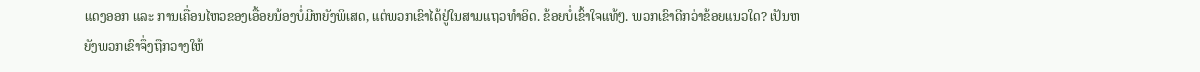ແດງອອກ ແລະ ການເຄື່ອນໄຫວຂອງເອື້ອຍນ້ອງບໍ່ມີຫຍັງພິເສດ, ແຕ່ພວກເຂົາໄດ້ຢູ່ໃນສາມແຖວທຳອິດ. ຂ້ອຍບໍ່ເຂົ້າໃຈແທ້ໆ. ພວກເຂົາດີກວ່າຂ້ອຍແນວໃດ? ເປັນຫຍັງພວກເຂົາຈຶ່ງຖືກວາງໃຫ້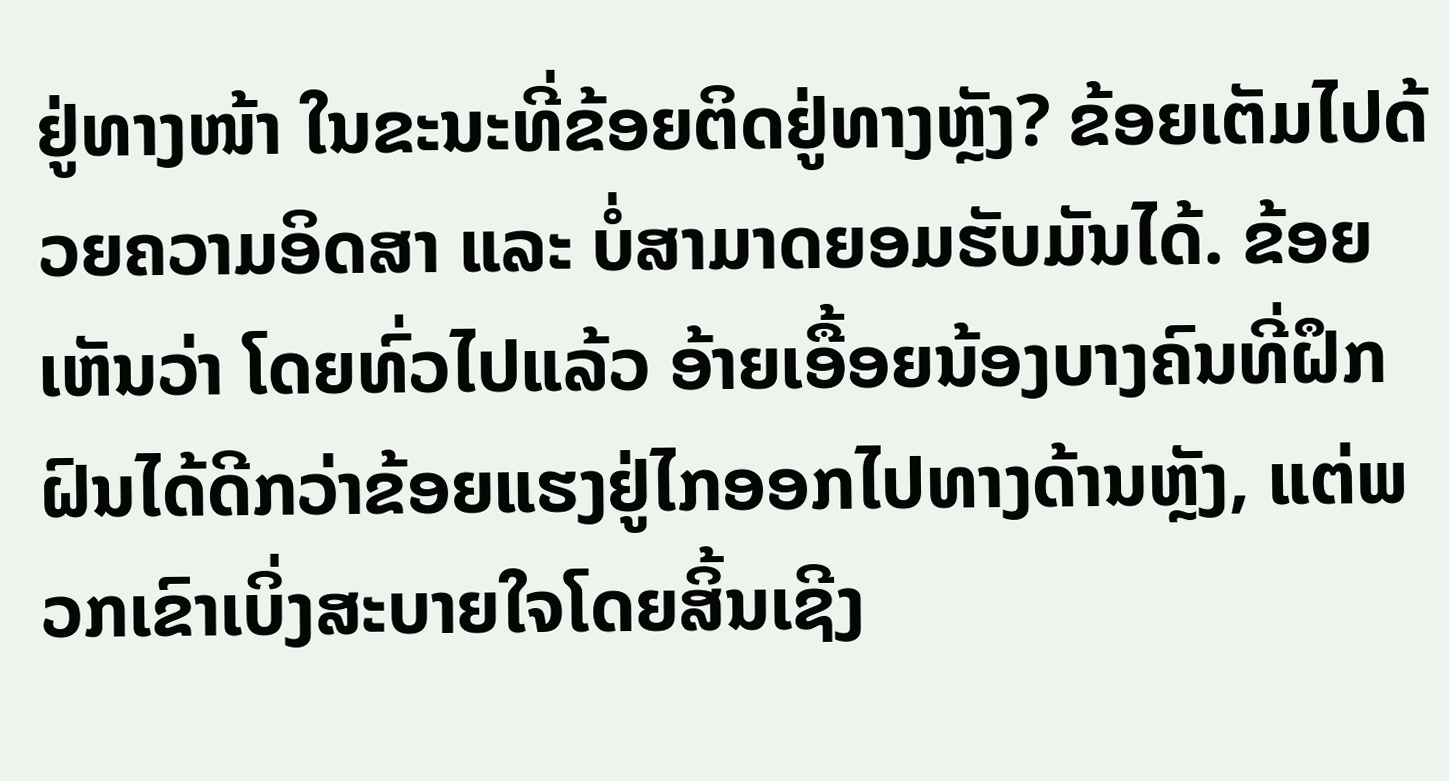ຢູ່ທາງໜ້າ ໃນຂະນະທີ່ຂ້ອຍຕິດຢູ່ທາງຫຼັງ? ຂ້ອຍເຕັມໄປດ້ວຍຄວາມອິດສາ ແລະ ບໍ່ສາມາດຍອມຮັບມັນໄດ້. ຂ້ອຍເຫັນວ່າ ໂດຍທົ່ວໄປແລ້ວ ອ້າຍເອື້ອຍນ້ອງບາງຄົນທີ່ຝຶກຝົນໄດ້ດີກວ່າຂ້ອຍແຮງຢູ່ໄກອອກໄປທາງດ້ານຫຼັງ, ແຕ່ພວກເຂົາເບິ່ງສະບາຍໃຈໂດຍສິ້ນເຊີງ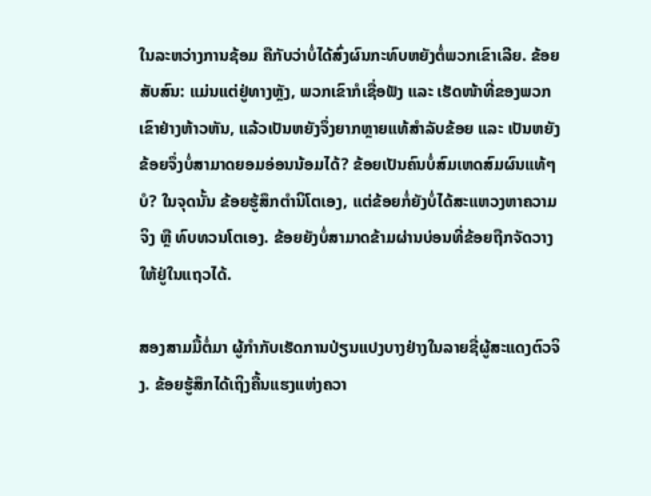ໃນລະຫວ່າງການຊ້ອມ ຄືກັບວ່າບໍ່ໄດ້ສົ່ງຜົນກະທົບຫຍັງຕໍ່ພວກເຂົາເລີຍ. ຂ້ອຍສັບສົນ: ແມ່ນແຕ່ຢູ່ທາງຫຼັງ, ພວກເຂົາກໍເຊື່ອຟັງ ແລະ ເຮັດໜ້າທີ່ຂອງພວກເຂົາຢ່າງຫ້າວຫັນ, ແລ້ວເປັນຫຍັງຈຶ່ງຍາກຫຼາຍແທ້ສຳລັບຂ້ອຍ ແລະ ເປັນຫຍັງຂ້ອຍຈຶ່ງບໍ່ສາມາດຍອມອ່ອນນ້ອມໄດ້? ຂ້ອຍເປັນຄົນບໍ່ສົມເຫດສົມຜົນແທ້ໆບໍ? ໃນຈຸດນັ້ນ ຂ້ອຍຮູ້ສຶກຕຳນິໂຕເອງ, ແຕ່ຂ້ອຍກໍ່ຍັງບໍ່ໄດ້ສະແຫວງຫາຄວາມຈິງ ຫຼື ທົບທວນໂຕເອງ. ຂ້ອຍຍັງບໍ່ສາມາດຂ້າມຜ່ານບ່ອນທີ່ຂ້ອຍຖືກຈັດວາງໃຫ້ຢູ່ໃນແຖວໄດ້.

ສອງສາມມື້ຕໍ່ມາ ຜູ້ກຳກັບເຮັດການປ່ຽນແປງບາງຢ່າງໃນລາຍຊື່ຜູ້ສະແດງຕົວຈິງ. ຂ້ອຍຮູ້ສຶກໄດ້ເຖິງຄື້ນແຮງແຫ່ງຄວາ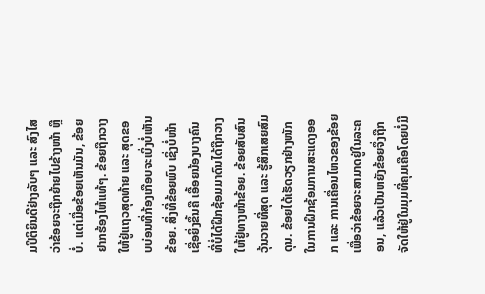ມປິຕິຍິນດີຢ່າງລັບໆ ແລະ ສົງໄສວ່າຂ້ອຍຈະຖືກຍ້າຍໄປຂ້າງໜ້າ ຫຼື ບໍ່. ແຕ່ເມື່ອຂ້ອຍເຫັນມັນ, ຂ້ອຍຢາກຮ້ອງໄຫ້ແທ້ໆ. ຂ້ອຍຖືກວາງໃຫ້ຢູ່ແຖວສຸດທ້າຍ ແລະ ສຸດຂອບບ່ອນທີ່ກ້ອງເກືອບຈະເບິ່ງບໍ່ເຫັນຂ້ອຍ. ສິ່ງທີ່ຂ້ອຍພົບ ເຊິ່ງບໍ່ໜ້າເຊື່ອຍິ່ງຂຶ້ນຄື ເອື້ອຍນ້ອງບາງຄົນທີ່ບໍ່ໄດ້ຝຶກຊ້ອມມາດົນໄດ້ຖືກວາງໃຫ້ຢູ່ທາງໜ້າຂ້ອຍ. ຂ້ອຍສັບສົນວຸ້ນວາຍທີ່ສຸດ ແລະ ຮູ້ສຶກເສຍສົມດຸນ. ຂ້ອຍໄດ້ເຮັດວຽກຢ່າງໜັກໃນການຝຶກຊ້ອມການສະແດງອອກ ແລະ ການເຄື່ອນໄຫວຂອງຂ້ອຍ ເພື່ອວ່າຂ້ອຍຈະສາມາດຢູ່ໃນລະຄອນ, ແລ້ວເປັນຫຍັງຂ້ອຍຈຶ່ງຖືກຈັດໃຫ້ຢູ່ໃນມຸມທີ່ຄຸມເຄືອໂດຍບໍ່ມີ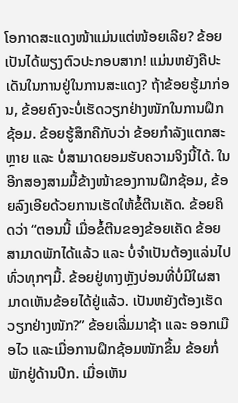ໂອກາດສະແດງໜ້າແມ່ນແຕ່ໜ້ອຍເລີຍ? ຂ້ອຍເປັນໄດ້ພຽງຕົວປະກອບສາກ! ແມ່ນຫຍັງຄືປະເດັນໃນການຢູ່ໃນການສະແດງ? ຖ້າຂ້ອຍຮູ້ມາກ່ອນ, ຂ້ອຍຄົງຈະບໍ່ເຮັດວຽກຢ່າງໜັກໃນການຝຶກຊ້ອມ. ຂ້ອຍຮູ້ສຶກຄືກັບວ່າ ຂ້ອຍກຳລັງແຕກສະຫຼາຍ ແລະ ບໍ່ສາມາດຍອມຮັບຄວາມຈິງນີ້ໄດ້. ໃນອີກສອງສາມມື້ຂ້າງໜ້າຂອງການຝຶກຊ້ອມ, ຂ້ອຍລົງເອີຍດ້ວຍການເຮັດໃຫ້ຂໍ້ຕີນເຄັດ. ຂ້ອຍຄິດວ່າ “ຕອນນີ້ ເມື່ອຂໍ້ຕີນຂອງຂ້ອຍເຄັດ ຂ້ອຍສາມາດພັກໄດ້ແລ້ວ ແລະ ບໍ່ຈຳເປັນຕ້ອງແລ່ນໄປທົ່ວທຸກໆມື້. ຂ້ອຍຢູ່ທາງຫຼັງບ່ອນທີ່ບໍ່ມີໃຜສາມາດເຫັນຂ້ອຍໄດ້ຢູ່ແລ້ວ. ເປັນຫຍັງຕ້ອງເຮັດວຽກຢ່າງໜັກ?” ຂ້ອຍເລີ່ມມາຊ້າ ແລະ ອອກເມືອໄວ ແລະເມື່ອການຝຶກຊ້ອມໜັກຂຶ້ນ ຂ້ອຍກໍ່ພັກຢູ່ດ້ານປີກ. ເມື່ອເຫັນ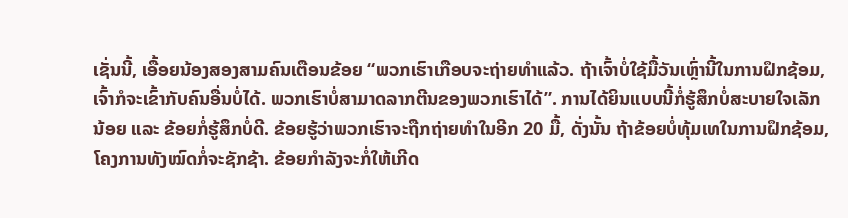ເຊັ່ນນີ້, ເອື້ອຍນ້ອງສອງສາມຄົນເຕືອນຂ້ອຍ “ພວກເຮົາເກືອບຈະຖ່າຍທຳແລ້ວ. ຖ້າເຈົ້າບໍ່ໃຊ້ມື້ວັນເຫຼົ່ານີ້ໃນການຝຶກຊ້ອມ, ເຈົ້າກໍຈະເຂົ້າກັບຄົນອື່ນບໍ່ໄດ້. ພວກເຮົາບໍ່ສາມາດລາກຕີນຂອງພວກເຮົາໄດ້”. ການໄດ້ຍິນແບບນີ້ກໍ່ຮູ້ສຶກບໍ່ສະບາຍໃຈເລັກນ້ອຍ ແລະ ຂ້ອຍກໍ່ຮູ້ສຶກບໍ່ດີ. ຂ້ອຍຮູ້ວ່າພວກເຮົາຈະຖືກຖ່າຍທຳໃນອີກ 20 ມື້, ດັ່ງນັ້ນ ຖ້າຂ້ອຍບໍ່ທຸ້ມເທໃນການຝຶກຊ້ອມ, ໂຄງການທັງໝົດກໍ່ຈະຊັກຊ້າ. ຂ້ອຍກຳລັງຈະກໍ່ໃຫ້ເກີດ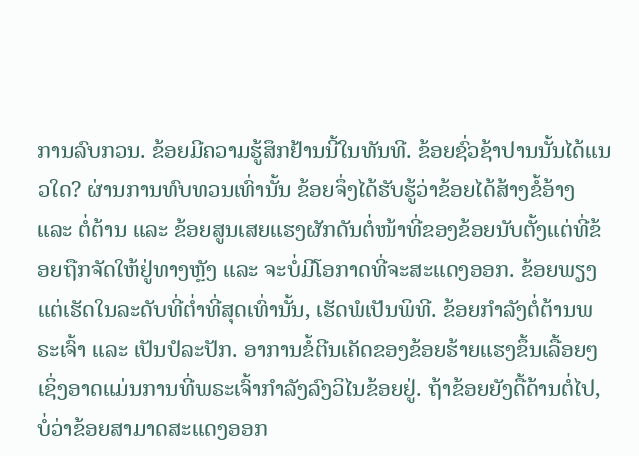ການລົບກວນ. ຂ້ອຍມີຄວາມຮູ້ສຶກຢ້ານນີ້ໃນທັນທີ. ຂ້ອຍຊົ່ວຊ້າປານນັ້ນໄດ້ແນວໃດ? ຜ່ານການທົບທວນເທົ່ານັ້ນ ຂ້ອຍຈຶ່ງໄດ້ຮັບຮູ້ວ່າຂ້ອຍໄດ້ສ້າງຂໍ້ອ້າງ ແລະ ຕໍ່ຕ້ານ ແລະ ຂ້ອຍສູນເສຍແຮງຜັກດັນຕໍ່ໜ້າທີ່ຂອງຂ້ອຍນັບຕັ້ງແຕ່ທີ່ຂ້ອຍຖືກຈັດໃຫ້ຢູ່ທາງຫຼັງ ແລະ ຈະບໍ່ມີໂອກາດທີ່ຈະສະແດງອອກ. ຂ້ອຍພຽງແຕ່ເຮັດໃນລະດັບທີ່ຕ່ຳທີ່ສຸດເທົ່ານັ້ນ, ເຮັດພໍເປັນພິທີ. ຂ້ອຍກຳລັງຕໍ່ຕ້ານພຣະເຈົ້າ ແລະ ເປັນປໍລະປັກ. ອາການຂໍ້ຕີນເຄັດຂອງຂ້ອຍຮ້າຍແຮງຂຶ້ນເລື້ອຍໆ ເຊິ່ງອາດແມ່ນການທີ່ພຣະເຈົ້າກຳລັງລົງວິໄນຂ້ອຍຢູ່. ຖ້າຂ້ອຍຍັງດື້ດ້ານຕໍ່ໄປ, ບໍ່ວ່າຂ້ອຍສາມາດສະແດງອອກ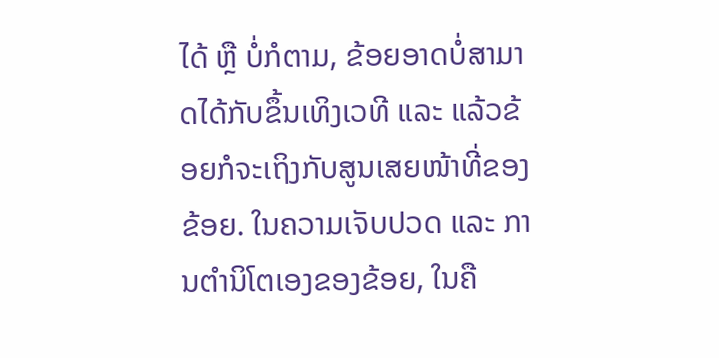ໄດ້ ຫຼື ບໍ່ກໍຕາມ, ຂ້ອຍອາດບໍ່ສາມາດໄດ້ກັບຂຶ້ນເທິງເວທີ ແລະ ແລ້ວຂ້ອຍກໍຈະເຖິງກັບສູນເສຍໜ້າທີ່ຂອງຂ້ອຍ. ໃນຄວາມເຈັບປວດ ແລະ ການຕຳນິໂຕເອງຂອງຂ້ອຍ, ໃນຄື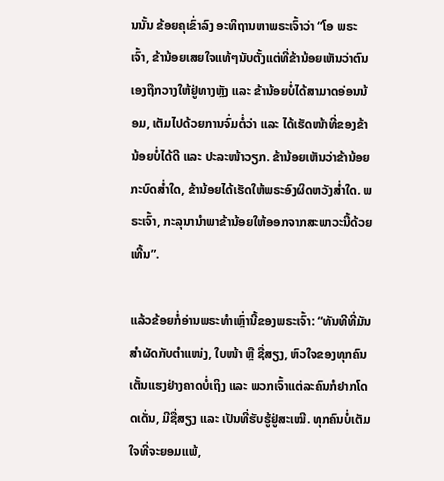ນນັ້ນ ຂ້ອຍຄຸເຂົ່າລົງ ອະທິຖານຫາພຣະເຈົ້າວ່າ “ໂອ ພຣະເຈົ້າ, ຂ້ານ້ອຍເສຍໃຈແທ້ໆນັບຕັ້ງແຕ່ທີ່ຂ້ານ້ອຍເຫັນວ່າຕົນເອງຖືກວາງໃຫ້ຢູ່ທາງຫຼັງ ແລະ ຂ້ານ້ອຍບໍ່ໄດ້ສາມາດອ່ອນນ້ອມ, ເຕັມໄປດ້ວຍການຈົ່ມຕໍ່ວ່າ ແລະ ໄດ້ເຮັດໜ້າທີ່ຂອງຂ້ານ້ອຍບໍ່ໄດ້ດີ ແລະ ປະລະໜ້າວຽກ. ຂ້ານ້ອຍເຫັນວ່າຂ້ານ້ອຍກະບົດສ່ຳໃດ, ຂ້ານ້ອຍໄດ້ເຮັດໃຫ້ພຣະອົງຜິດຫວັງສ່ຳໃດ. ພຣະເຈົ້າ, ກະລຸນານຳພາຂ້ານ້ອຍໃຫ້ອອກຈາກສະພາວະນີ້ດ້ວຍເທີ້ນ”.

ແລ້ວຂ້ອຍກໍ່ອ່ານພຣະທຳເຫຼົ່ານີ້ຂອງພຣະເຈົ້າ: “ທັນທີທີ່ມັນສໍາຜັດກັບຕໍາແໜ່ງ, ໃບໜ້າ ຫຼື ຊື່ສຽງ, ຫົວໃຈຂອງທຸກຄົນເຕັ້ນແຮງຢ່າງຄາດບໍ່ເຖິງ ແລະ ພວກເຈົ້າແຕ່ລະຄົນກໍຢາກໂດດເດັ່ນ, ມີຊື່ສຽງ ແລະ ເປັນທີ່ຮັບຮູ້ຢູ່ສະເໝີ. ທຸກຄົນບໍ່ເຕັມໃຈທີ່ຈະຍອມແພ້,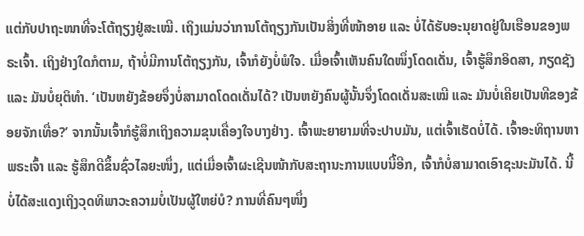ແຕ່ກັບປາຖະໜາທີ່ຈະໂຕ້ຖຽງຢູ່ສະເໝີ. ເຖິງແມ່ນວ່າການໂຕ້ຖຽງກັນເປັນສິ່ງທີ່ໜ້າອາຍ ແລະ ບໍ່ໄດ້ຮັບອະນຸຍາດຢູ່ໃນເຮືອນຂອງພຣະເຈົ້າ. ເຖິງຢ່າງໃດກໍຕາມ, ຖ້າບໍ່ມີການໂຕ້ຖຽງກັນ, ເຈົ້າກໍຍັງບໍ່ພໍໃຈ. ເມື່ອເຈົ້າເຫັນຄົນໃດໜຶ່ງໂດດເດັ່ນ, ເຈົ້າຮູ້ສຶກອິດສາ, ກຽດຊັງ ແລະ ມັນບໍ່ຍຸຕິທຳ. ‘ເປັນຫຍັງຂ້ອຍຈຶ່ງບໍ່ສາມາດໂດດເດັ່ນໄດ້? ເປັນຫຍັງຄົນຜູ້ນັ້ນຈຶ່ງໂດດເດັ່ນສະເໝີ ແລະ ມັນບໍ່ເຄີຍເປັນທີຂອງຂ້ອຍຈັກເທື່ອ?’ ຈາກນັ້ນເຈົ້າກໍຮູ້ສຶກເຖິງຄວາມຂຸນເຄື່ອງໃຈບາງຢ່າງ. ເຈົ້າພະຍາຍາມທີ່ຈະປາບມັນ, ແຕ່ເຈົ້າເຮັດບໍ່ໄດ້. ເຈົ້າອະທິຖານຫາພຣະເຈົ້າ ແລະ ຮູ້ສຶກດີຂຶ້ນຊົ່ວໄລຍະໜຶ່ງ, ແຕ່ເມື່ອເຈົ້າຜະເຊີນໜ້າກັບສະຖານະການແບບນີ້ອີກ, ເຈົ້າກໍບໍ່ສາມາດເອົາຊະນະມັນໄດ້. ນີ້ບໍ່ໄດ້ສະແດງເຖິງວຸດທິພາວະຄວາມບໍ່ເປັນຜູ້ໃຫຍ່ບໍ? ການທີ່ຄົນໆໜຶ່ງ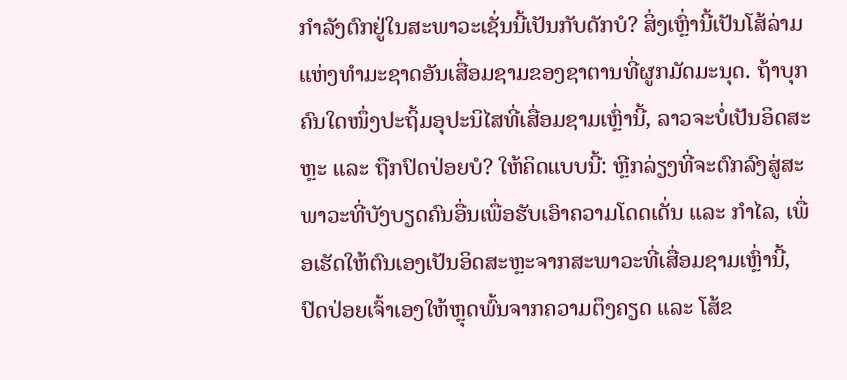ກຳລັງຕົກຢູ່ໃນສະພາວະເຊັ່ນນີ້ເປັນກັບດັກບໍ? ສິ່ງເຫຼົ່ານີ້ເປັນໂສ້ລ່າມແຫ່ງທຳມະຊາດອັນເສື່ອມຊາມຂອງຊາຕານທີ່ຜູກມັດມະນຸດ. ຖ້າບຸກຄົນໃດໜຶ່ງປະຖິ້ມອຸປະນິໄສທີ່ເສື່ອມຊາມເຫຼົ່ານີ້, ລາວຈະບໍ່ເປັນອິດສະຫຼະ ແລະ ຖືກປົດປ່ອຍບໍ? ໃຫ້ຄິດແບບນີ້: ຫຼີກລ່ຽງທີ່ຈະຕົກລົງສູ່ສະພາວະທີ່ບັງບຽດຄົນອື່ນເພື່ອຮັບເອົາຄວາມໂດດເດັ່ນ ແລະ ກຳໄລ, ເພື່ອເຮັດໃຫ້ຕົນເອງເປັນອິດສະຫຼະຈາກສະພາວະທີ່ເສື່ອມຊາມເຫຼົ່ານີ້, ປົດປ່ອຍເຈົ້າເອງໃຫ້ຫຼຸດພົ້ນຈາກຄວາມຕຶງຄຽດ ແລະ ໂສ້ຂ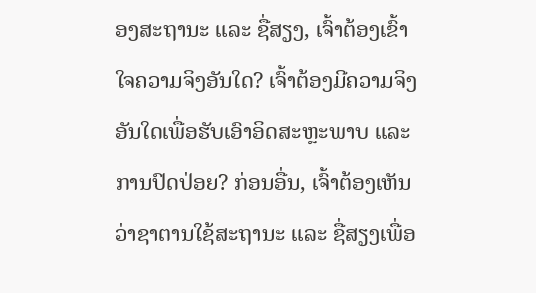ອງສະຖານະ ແລະ ຊື່ສຽງ, ເຈົ້າຕ້ອງເຂົ້າໃຈຄວາມຈິງອັນໃດ? ເຈົ້າຕ້ອງມີຄວາມຈິງອັນໃດເພື່ອຮັບເອົາອິດສະຫຼະພາບ ແລະ ການປົດປ່ອຍ? ກ່ອນອື່ນ, ເຈົ້າຕ້ອງເຫັນວ່າຊາຕານໃຊ້ສະຖານະ ແລະ ຊື່ສຽງເພື່ອ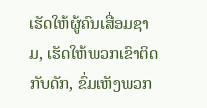ເຮັດໃຫ້ຜູ້ຄົນເສື່ອມຊາມ, ເຮັດໃຫ້ພວກເຂົາຕິດກັບດັກ, ຂົ່ມເຫັງພວກ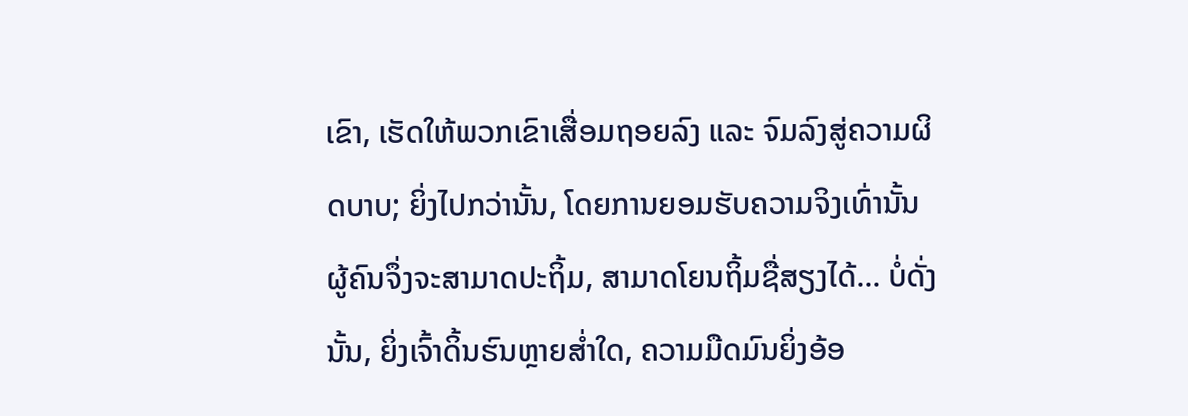ເຂົາ, ເຮັດໃຫ້ພວກເຂົາເສື່ອມຖອຍລົງ ແລະ ຈົມລົງສູ່ຄວາມຜິດບາບ; ຍິ່ງໄປກວ່ານັ້ນ, ໂດຍການຍອມຮັບຄວາມຈິງເທົ່ານັ້ນ ຜູ້ຄົນຈຶ່ງຈະສາມາດປະຖິ້ມ, ສາມາດໂຍນຖິ້ມຊື່ສຽງໄດ້... ບໍ່ດັ່ງນັ້ນ, ຍິ່ງເຈົ້າດິ້ນຮົນຫຼາຍສ່ຳໃດ, ຄວາມມືດມົນຍິ່ງອ້ອ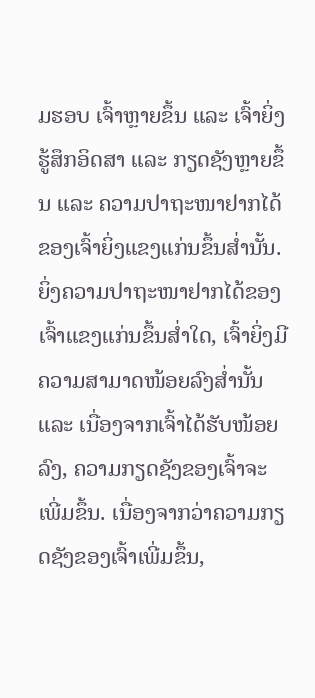ມຮອບ ເຈົ້າຫຼາຍຂຶ້ນ ແລະ ເຈົ້າຍິ່ງຮູ້ສຶກອິດສາ ແລະ ກຽດຊັງຫຼາຍຂຶ້ນ ແລະ ຄວາມປາຖະໜາຢາກໄດ້ຂອງເຈົ້າຍິ່ງແຂງແກ່ນຂຶ້ນສ່ຳນັ້ນ. ຍິ່ງຄວາມປາຖະໜາຢາກໄດ້ຂອງເຈົ້າແຂງແກ່ນຂຶ້ນສ່ຳໃດ, ເຈົ້າຍິ່ງມີຄວາມສາມາດໜ້ອຍລົງສ່ຳນັ້ນ ແລະ ເນື່ອງຈາກເຈົ້າໄດ້ຮັບໜ້ອຍລົງ, ຄວາມກຽດຊັງຂອງເຈົ້າຈະເພີ່ມຂຶ້ນ. ເນື່ອງຈາກວ່າຄວາມກຽດຊັງຂອງເຈົ້າເພີ່ມຂຶ້ນ,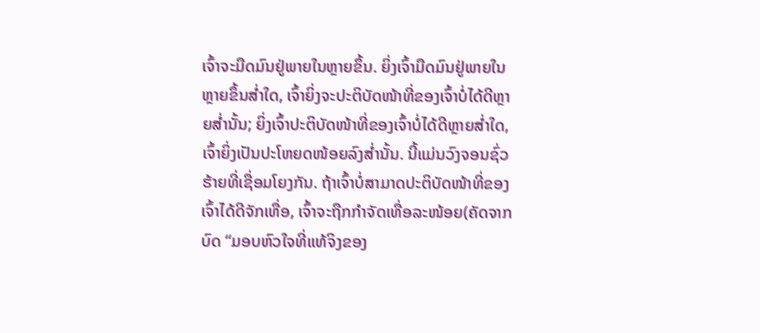ເຈົ້າຈະມືດມົນຢູ່ພາຍໃນຫຼາຍຂຶ້ນ. ຍິ່ງເຈົ້າມືດມົນຢູ່ພາຍໃນຫຼາຍຂຶ້ນສ່ຳໃດ, ເຈົ້າຍິ່ງຈະປະຕິບັດໜ້າທີ່ຂອງເຈົ້າບໍ່ໄດ້ດີຫຼາຍສ່ຳນັ້ນ; ຍິ່ງເຈົ້າປະຕິບັດໜ້າທີ່ຂອງເຈົ້າບໍ່ໄດ້ດີຫຼາຍສ່ຳໃດ, ເຈົ້າຍິ່ງເປັນປະໂຫຍດໜ້ອຍລົງສ່ຳນັ້ນ. ນີ້ແມ່ນວົງຈອນຊົ່ວຮ້າຍທີ່ເຊື່ອມໂຍງກັນ. ຖ້າເຈົ້າບໍ່ສາມາດປະຕິບັດໜ້າທີ່ຂອງເຈົ້າໄດ້ດີຈັກເທື່ອ, ເຈົ້າຈະຖືກກຳຈັດເທື່ອລະໜ້ອຍ(ຄັດຈາກບົດ “ມອບຫົວໃຈທີ່ແທ້ຈິງຂອງ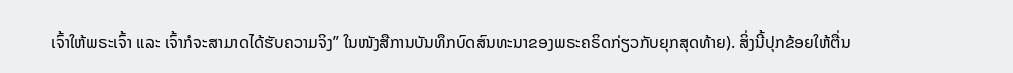ເຈົ້າໃຫ້ພຣະເຈົ້າ ແລະ ເຈົ້າກໍຈະສາມາດໄດ້ຮັບຄວາມຈິງ” ໃນໜັງສືການບັນທຶກບົດສົນທະນາຂອງພຣະຄຣິດກ່ຽວກັບຍຸກສຸດທ້າຍ). ສິ່ງນີ້ປຸກຂ້ອຍໃຫ້ຕື່ນ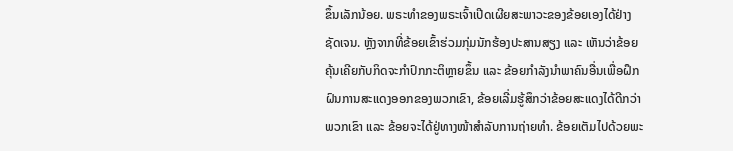ຂຶ້ນເລັກນ້ອຍ. ພຣະທຳຂອງພຣະເຈົ້າເປີດເຜີຍສະພາວະຂອງຂ້ອຍເອງໄດ້ຢ່າງຊັດເຈນ. ຫຼັງຈາກທີ່ຂ້ອຍເຂົ້າຮ່ວມກຸ່ມນັກຮ້ອງປະສານສຽງ ແລະ ເຫັນວ່າຂ້ອຍຄຸ້ນເຄີຍກັບກິດຈະກຳປົກກະຕິຫຼາຍຂຶ້ນ ແລະ ຂ້ອຍກຳລັງນຳພາຄົນອື່ນເພື່ອຝຶກຝົນການສະແດງອອກຂອງພວກເຂົາ, ຂ້ອຍເລີ່ມຮູ້ສຶກວ່າຂ້ອຍສະແດງໄດ້ດີກວ່າພວກເຂົາ ແລະ ຂ້ອຍຈະໄດ້ຢູ່ທາງໜ້າສຳລັບການຖ່າຍທຳ. ຂ້ອຍເຕັມໄປດ້ວຍພະ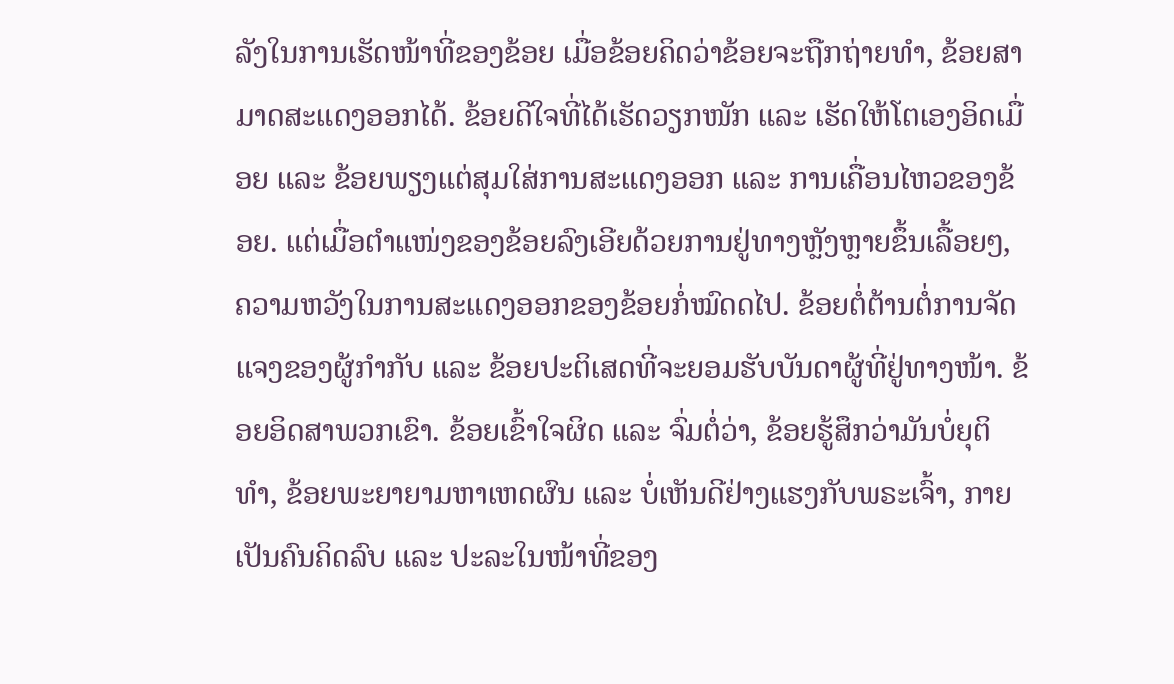ລັງໃນການເຮັດໜ້າທີ່ຂອງຂ້ອຍ ເມື່ອຂ້ອຍຄິດວ່າຂ້ອຍຈະຖືກຖ່າຍທຳ, ຂ້ອຍສາມາດສະແດງອອກໄດ້. ຂ້ອຍດີໃຈທີ່ໄດ້ເຮັດວຽກໜັກ ແລະ ເຮັດໃຫ້ໂຕເອງອິດເມື່ອຍ ແລະ ຂ້ອຍພຽງແຕ່ສຸມໃສ່ການສະແດງອອກ ແລະ ການເຄື່ອນໄຫວຂອງຂ້ອຍ. ແຕ່ເມື່ອຕຳແໜ່ງຂອງຂ້ອຍລົງເອີຍດ້ວຍການຢູ່ທາງຫຼັງຫຼາຍຂຶ້ນເລື້ອຍໆ, ຄວາມຫວັງໃນການສະແດງອອກຂອງຂ້ອຍກໍ່ໝົດດໄປ. ຂ້ອຍຕໍ່ຕ້ານຕໍ່ການຈັດແຈງຂອງຜູ້ກຳກັບ ແລະ ຂ້ອຍປະຕິເສດທີ່ຈະຍອມຮັບບັນດາຜູ້ທີ່ຢູ່ທາງໜ້າ. ຂ້ອຍອິດສາພວກເຂົາ. ຂ້ອຍເຂົ້າໃຈຜິດ ແລະ ຈົ່ມຕໍ່ວ່າ, ຂ້ອຍຮູ້ສຶກວ່າມັນບໍ່ຍຸຕິທຳ, ຂ້ອຍພະຍາຍາມຫາເຫດຜົນ ແລະ ບໍ່ເຫັນດີຢ່າງແຮງກັບພຣະເຈົ້າ, ກາຍເປັນຄົນຄິດລົບ ແລະ ປະລະໃນໜ້າທີ່ຂອງ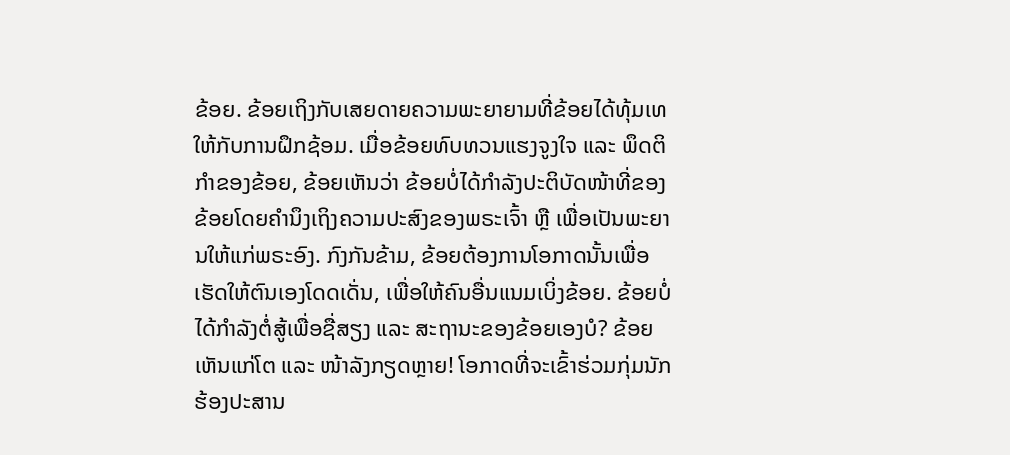ຂ້ອຍ. ຂ້ອຍເຖິງກັບເສຍດາຍຄວາມພະຍາຍາມທີ່ຂ້ອຍໄດ້ທຸ້ມເທໃຫ້ກັບການຝຶກຊ້ອມ. ເມື່ອຂ້ອຍທົບທວນແຮງຈູງໃຈ ແລະ ພຶດຕິກຳຂອງຂ້ອຍ, ຂ້ອຍເຫັນວ່າ ຂ້ອຍບໍ່ໄດ້ກຳລັງປະຕິບັດໜ້າທີ່ຂອງຂ້ອຍໂດຍຄຳນຶງເຖິງຄວາມປະສົງຂອງພຣະເຈົ້າ ຫຼື ເພື່ອເປັນພະຍານໃຫ້ແກ່ພຣະອົງ. ກົງກັນຂ້າມ, ຂ້ອຍຕ້ອງການໂອກາດນັ້ນເພື່ອເຮັດໃຫ້ຕົນເອງໂດດເດັ່ນ, ເພື່ອໃຫ້ຄົນອື່ນແນມເບິ່ງຂ້ອຍ. ຂ້ອຍບໍ່ໄດ້ກຳລັງຕໍ່ສູ້ເພື່ອຊື່ສຽງ ແລະ ສະຖານະຂອງຂ້ອຍເອງບໍ? ຂ້ອຍເຫັນແກ່ໂຕ ແລະ ໜ້າລັງກຽດຫຼາຍ! ໂອກາດທີ່ຈະເຂົ້າຮ່ວມກຸ່ມນັກຮ້ອງປະສານ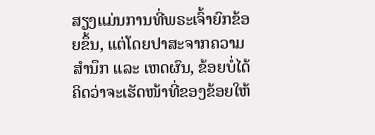ສຽງແມ່ນການທີ່ພຣະເຈົ້າຍົກຂ້ອຍຂຶ້ນ, ແຕ່ໂດຍປາສະຈາກຄວາມສຳນຶກ ແລະ ເຫດຜົນ, ຂ້ອຍບໍ່ໄດ້ຄິດວ່າຈະເຮັດໜ້າທີ່ຂອງຂ້ອຍໃຫ້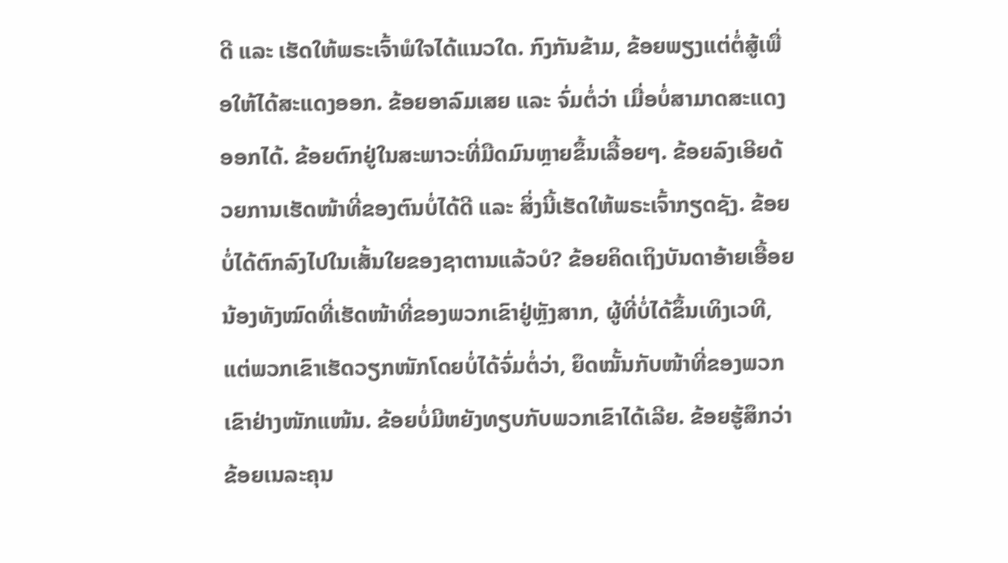ດີ ແລະ ເຮັດໃຫ້ພຣະເຈົ້າພໍໃຈໄດ້ແນວໃດ. ກົງກັນຂ້າມ, ຂ້ອຍພຽງແຕ່ຕໍ່ສູ້ເພື່ອໃຫ້ໄດ້ສະແດງອອກ. ຂ້ອຍອາລົມເສຍ ແລະ ຈົ່ມຕໍ່ວ່າ ເມື່ອບໍ່ສາມາດສະແດງອອກໄດ້. ຂ້ອຍຕົກຢູ່ໃນສະພາວະທີ່ມືດມົນຫຼາຍຂຶ້ນເລື້ອຍໆ. ຂ້ອຍລົງເອີຍດ້ວຍການເຮັດໜ້າທີ່ຂອງຕົນບໍ່ໄດ້ດີ ແລະ ສິ່ງນີ້ເຮັດໃຫ້ພຣະເຈົ້າກຽດຊັງ. ຂ້ອຍບໍ່ໄດ້ຕົກລົງໄປໃນເສັ້ນໃຍຂອງຊາຕານແລ້ວບໍ? ຂ້ອຍຄິດເຖິງບັນດາອ້າຍເອື້ອຍນ້ອງທັງໝົດທີ່ເຮັດໜ້າທີ່ຂອງພວກເຂົາຢູ່ຫຼັງສາກ, ຜູ້ທີ່ບໍ່ໄດ້ຂຶ້ນເທິງເວທີ, ແຕ່ພວກເຂົາເຮັດວຽກໜັກໂດຍບໍ່ໄດ້ຈົ່ມຕໍ່ວ່າ, ຍຶດໝັ້ນກັບໜ້າທີ່ຂອງພວກເຂົາຢ່າງໜັກແໜ້ນ. ຂ້ອຍບໍ່ມີຫຍັງທຽບກັບພວກເຂົາໄດ້ເລີຍ. ຂ້ອຍຮູ້ສຶກວ່າຂ້ອຍເນລະຄຸນ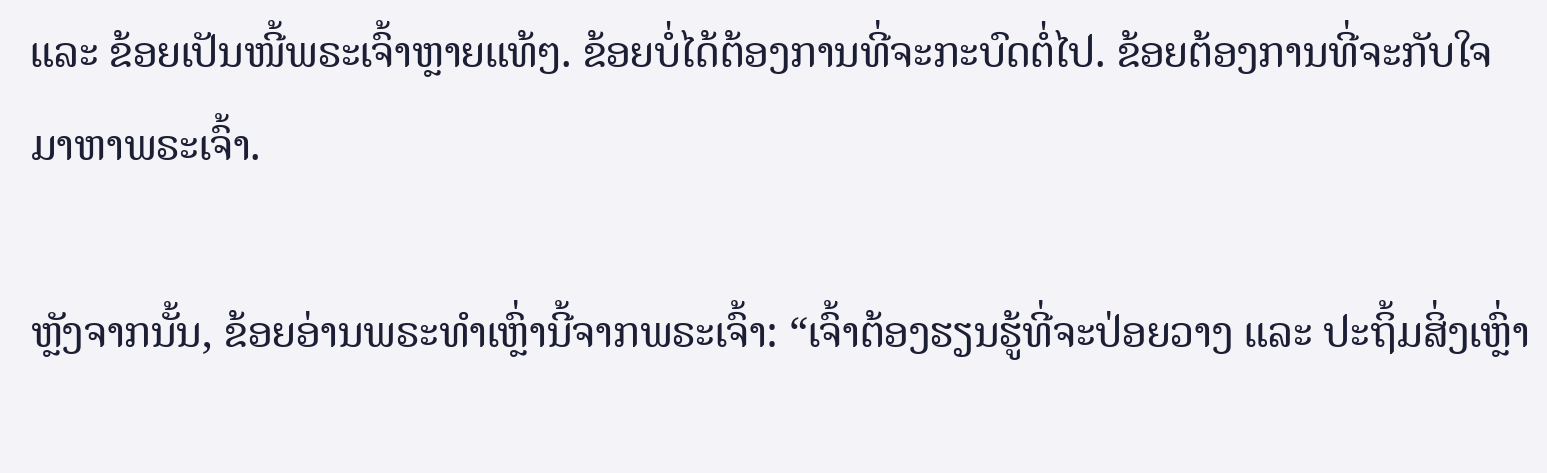ແລະ ຂ້ອຍເປັນໜີ້ພຣະເຈົ້າຫຼາຍແທ້ໆ. ຂ້ອຍບໍ່ໄດ້ຕ້ອງການທີ່ຈະກະບົດຕໍ່ໄປ. ຂ້ອຍຕ້ອງການທີ່ຈະກັບໃຈມາຫາພຣະເຈົ້າ.

ຫຼັງຈາກນັ້ນ, ຂ້ອຍອ່ານພຣະທຳເຫຼົ່ານີ້ຈາກພຣະເຈົ້າ: “ເຈົ້າຕ້ອງຮຽນຮູ້ທີ່ຈະປ່ອຍວາງ ແລະ ປະຖິ້ມສິ່ງເຫຼົ່າ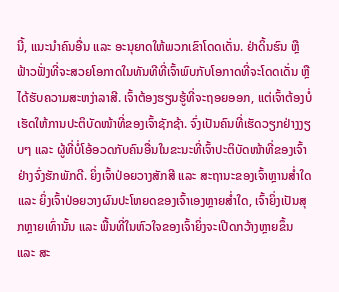ນີ້, ແນະນຳຄົນອື່ນ ແລະ ອະນຸຍາດໃຫ້ພວກເຂົາໂດດເດັ່ນ. ຢ່າດິ້ນຮົນ ຫຼື ຟ້າວຟັ່ງທີ່ຈະສວຍໂອກາດໃນທັນທີທີ່ເຈົ້າພົບກັບໂອກາດທີ່ຈະໂດດເດັ່ນ ຫຼື ໄດ້ຮັບຄວາມສະຫງ່າລາສີ. ເຈົ້າຕ້ອງຮຽນຮູ້ທີ່ຈະຖອຍອອກ, ແຕ່ເຈົ້າຕ້ອງບໍ່ເຮັດໃຫ້ການປະຕິບັດໜ້າທີ່ຂອງເຈົ້າຊັກຊ້າ. ຈົ່ງເປັນຄົນທີ່ເຮັດວຽກຢ່າງງຽບໆ ແລະ ຜູ້ທີ່ບໍ່ໂອ້ອວດກັບຄົນອື່ນໃນຂະນະທີ່ເຈົ້າປະຕິບັດໜ້າທີ່ຂອງເຈົ້າຢ່າງຈົ່ງຮັກພັກດີ. ຍິ່ງເຈົ້າປ່ອຍວາງສັກສີ ແລະ ສະຖານະຂອງເຈົ້າຫຼານສ່ຳໃດ ແລະ ຍິ່ງເຈົ້າປ່ອຍວາງຜົນປະໂຫຍດຂອງເຈົ້າເອງຫຼາຍສ່ຳໃດ, ເຈົ້າຍິ່ງເປັນສຸກຫຼາຍເທົ່ານັ້ນ ແລະ ພື້ນທີ່ໃນຫົວໃຈຂອງເຈົ້າຍິ່ງຈະເປີດກວ້າງຫຼາຍຂຶ້ນ ແລະ ສະ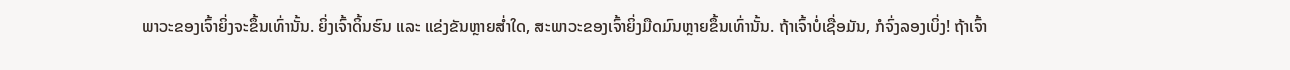ພາວະຂອງເຈົ້າຍິ່ງຈະຂຶ້ນເທົ່ານັ້ນ. ຍິ່ງເຈົ້າດິ້ນຮົນ ແລະ ແຂ່ງຂັນຫຼາຍສ່ຳໃດ, ສະພາວະຂອງເຈົ້າຍິ່ງມືດມົນຫຼາຍຂຶ້ນເທົ່ານັ້ນ. ຖ້າເຈົ້າບໍ່ເຊື່ອມັນ, ກໍຈົ່ງລອງເບິ່ງ! ຖ້າເຈົ້າ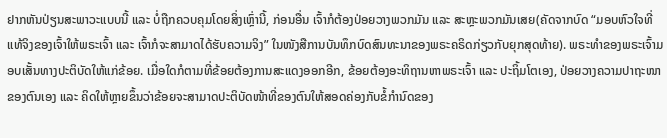ຢາກຫັນປ່ຽນສະພາວະແບບນີ້ ແລະ ບໍ່ຖືກຄວບຄຸມໂດຍສິ່ງເຫຼົ່ານີ້, ກ່ອນອື່ນ ເຈົ້າກໍຕ້ອງປ່ອຍວາງພວກມັນ ແລະ ສະຫຼະພວກມັນເສຍ(ຄັດຈາກບົດ “ມອບຫົວໃຈທີ່ແທ້ຈິງຂອງເຈົ້າໃຫ້ພຣະເຈົ້າ ແລະ ເຈົ້າກໍຈະສາມາດໄດ້ຮັບຄວາມຈິງ” ໃນໜັງສືການບັນທຶກບົດສົນທະນາຂອງພຣະຄຣິດກ່ຽວກັບຍຸກສຸດທ້າຍ). ພຣະທຳຂອງພຣະເຈົ້າມອບເສັ້ນທາງປະຕິບັດໃຫ້ແກ່ຂ້ອຍ. ເມື່ອໃດກໍຕາມທີ່ຂ້ອຍຕ້ອງການສະແດງອອກອີກ, ຂ້ອຍຕ້ອງອະທິຖານຫາພຣະເຈົ້າ ແລະ ປະຖິ້ມໂຕເອງ, ປ່ອຍວາງຄວາມປາຖະໜາຂອງຕົນເອງ ແລະ ຄິດໃຫ້ຫຼາຍຂຶ້ນວ່າຂ້ອຍຈະສາມາດປະຕິບັດໜ້າທີ່ຂອງຕົນໃຫ້ສອດຄ່ອງກັບຂໍ້ກຳນົດຂອງ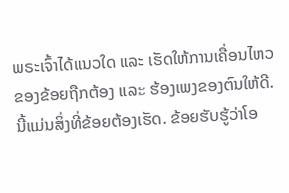ພຣະເຈົ້າໄດ້ແນວໃດ ແລະ ເຮັດໃຫ້ການເຄື່ອນໄຫວຂອງຂ້ອຍຖືກຕ້ອງ ແລะ ຮ້ອງເພງຂອງຕົນໃຫ້ດີ. ນີ້ແມ່ນສິ່ງທີ່ຂ້ອຍຕ້ອງເຮັດ. ຂ້ອຍຮັບຮູ້ວ່າໂອ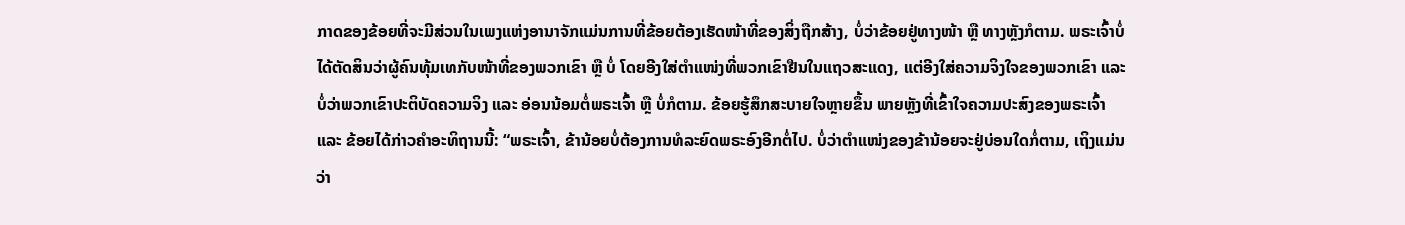ກາດຂອງຂ້ອຍທີ່ຈະມີສ່ວນໃນເພງແຫ່ງອານາຈັກແມ່ນການທີ່ຂ້ອຍຕ້ອງເຮັດໜ້າທີ່ຂອງສິ່ງຖືກສ້າງ, ບໍ່ວ່າຂ້ອຍຢູ່ທາງໜ້າ ຫຼື ທາງຫຼັງກໍຕາມ. ພຣະເຈົ້າບໍ່ໄດ້ຕັດສິນວ່າຜູ້ຄົນທຸ້ມເທກັບໜ້າທີ່ຂອງພວກເຂົາ ຫຼື ບໍ່ ໂດຍອີງໃສ່ຕຳແໜ່ງທີ່ພວກເຂົາຢືນໃນແຖວສະແດງ, ແຕ່ອີງໃສ່ຄວາມຈິງໃຈຂອງພວກເຂົາ ແລະ ບໍ່ວ່າພວກເຂົາປະຕິບັດຄວາມຈິງ ແລະ ອ່ອນນ້ອມຕໍ່ພຣະເຈົ້າ ຫຼື ບໍ່ກໍຕາມ. ຂ້ອຍຮູ້ສຶກສະບາຍໃຈຫຼາຍຂຶ້ນ ພາຍຫຼັງທີ່ເຂົ້າໃຈຄວາມປະສົງຂອງພຣະເຈົ້າ ແລະ ຂ້ອຍໄດ້ກ່າວຄຳອະທິຖານນີ້: “ພຣະເຈົ້າ, ຂ້ານ້ອຍບໍ່ຕ້ອງການທໍລະຍົດພຣະອົງອີກຕໍ່ໄປ. ບໍ່ວ່າຕຳແໜ່ງຂອງຂ້ານ້ອຍຈະຢູ່ບ່ອນໃດກໍ່ຕາມ, ເຖິງແມ່ນວ່າ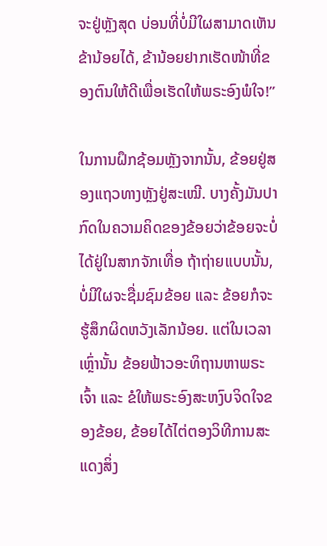ຈະຢູ່ຫຼັງສຸດ ບ່ອນທີ່ບໍ່ມີໃຜສາມາດເຫັນຂ້ານ້ອຍໄດ້, ຂ້ານ້ອຍຢາກເຮັດໜ້າທີ່ຂອງຕົນໃຫ້ດີເພື່ອເຮັດໃຫ້ພຣະອົງພໍໃຈ!”

ໃນການຝຶກຊ້ອມຫຼັງຈາກນັ້ນ, ຂ້ອຍຢູ່ສອງແຖວທາງຫຼັງຢູ່ສະເໝີ. ບາງຄັ້ງມັນປາກົດໃນຄວາມຄິດຂອງຂ້ອຍວ່າຂ້ອຍຈະບໍ່ໄດ້ຢູ່ໃນສາກຈັກເທື່ອ ຖ້າຖ່າຍແບບນັ້ນ, ບໍ່ມີໃຜຈະຊື່ມຊົມຂ້ອຍ ແລະ ຂ້ອຍກໍຈະຮູ້ສຶກຜິດຫວັງເລັກນ້ອຍ. ແຕ່ໃນເວລາເຫຼົ່ານັ້ນ ຂ້ອຍຟ້າວອະທິຖານຫາພຣະເຈົ້າ ແລະ ຂໍໃຫ້ພຣະອົງສະຫງົບຈິດໃຈຂອງຂ້ອຍ, ຂ້ອຍໄດ້ໄຕ່ຕອງວິທີການສະແດງສິ່ງ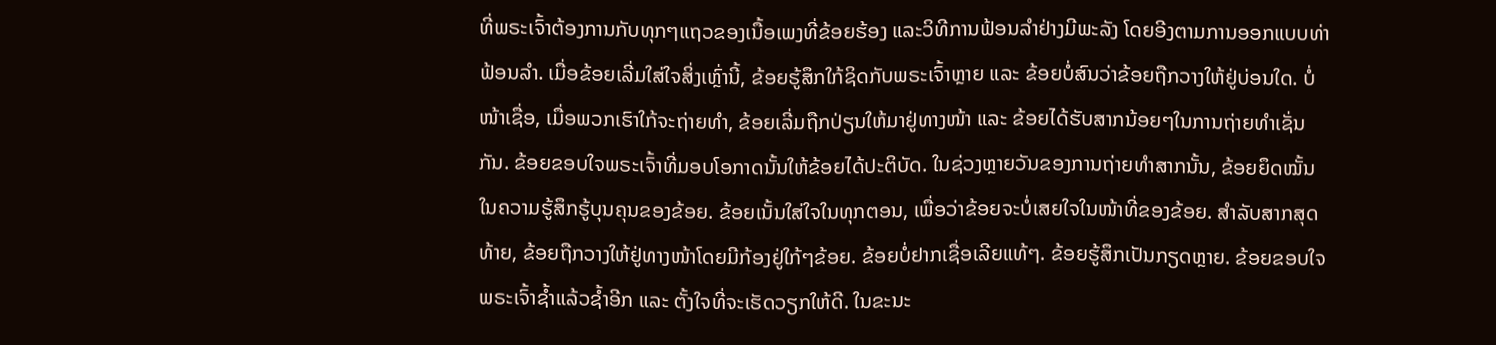ທີ່ພຣະເຈົ້າຕ້ອງການກັບທຸກໆແຖວຂອງເນື້ອເພງທີ່ຂ້ອຍຮ້ອງ ແລະວິທີການຟ້ອນລຳຢ່າງມີພະລັງ ໂດຍອີງຕາມການອອກແບບທ່າຟ້ອນລໍາ. ເມື່ອຂ້ອຍເລີ່ມໃສ່ໃຈສິ່ງເຫຼົ່ານີ້, ຂ້ອຍຮູ້ສຶກໃກ້ຊິດກັບພຣະເຈົ້າຫຼາຍ ແລະ ຂ້ອຍບໍ່ສົນວ່າຂ້ອຍຖືກວາງໃຫ້ຢູ່ບ່ອນໃດ. ບໍ່ໜ້າເຊື່ອ, ເມື່ອພວກເຮົາໃກ້ຈະຖ່າຍທຳ, ຂ້ອຍເລີ່ມຖືກປ່ຽນໃຫ້ມາຢູ່ທາງໜ້າ ແລະ ຂ້ອຍໄດ້ຮັບສາກນ້ອຍໆໃນການຖ່າຍທຳເຊັ່ນກັນ. ຂ້ອຍຂອບໃຈພຣະເຈົ້າທີ່ມອບໂອກາດນັ້ນໃຫ້ຂ້ອຍໄດ້ປະຕິບັດ. ໃນຊ່ວງຫຼາຍວັນຂອງການຖ່າຍທຳສາກນັ້ນ, ຂ້ອຍຍຶດໝັ້ນໃນຄວາມຮູ້ສຶກຮູ້ບຸນຄຸນຂອງຂ້ອຍ. ຂ້ອຍເນັ້ນໃສ່ໃຈໃນທຸກຕອນ, ເພື່ອວ່າຂ້ອຍຈະບໍ່ເສຍໃຈໃນໜ້າທີ່ຂອງຂ້ອຍ. ສຳລັບສາກສຸດທ້າຍ, ຂ້ອຍຖືກວາງໃຫ້ຢູ່ທາງໜ້າໂດຍມີກ້ອງຢູ່ໃກ້ໆຂ້ອຍ. ຂ້ອຍບໍ່ຢາກເຊື່ອເລີຍແທ້ໆ. ຂ້ອຍຮູ້ສຶກເປັນກຽດຫຼາຍ. ຂ້ອຍຂອບໃຈພຣະເຈົ້າຊ້ຳແລ້ວຊ້ຳອີກ ແລະ ຕັ້ງໃຈທີ່ຈະເຮັດວຽກໃຫ້ດີ. ໃນຂະນະ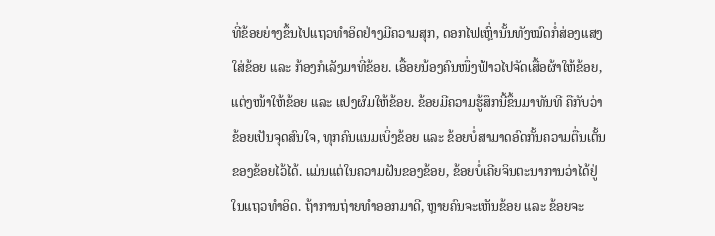ທີ່ຂ້ອຍຍ່າງຂຶ້ນໄປແຖວທຳອິດຢ່າງມີຄວາມສຸກ, ດອກໄຟເຫຼົ່ານັ້ນທັງໝົດກໍ່ສ່ອງແສງໃສ່ຂ້ອຍ ແລະ ກ້ອງກໍເລັງມາທີ່ຂ້ອຍ. ເອື້ອຍນ້ອງຄົນໜຶ່ງຟ້າວໄປຈັດເສື້ອຜ້າໃຫ້ຂ້ອຍ, ແຕ່ງໜ້າໃຫ້ຂ້ອຍ ແລະ ແປງຜົມໃຫ້ຂ້ອຍ. ຂ້ອຍມີຄວາມຮູ້ສຶກນີ້ຂຶ້ນມາທັນທີ ຄືກັບວ່າຂ້ອຍເປັນຈຸດສົນໃຈ, ທຸກຄົນແນມເບິ່ງຂ້ອຍ ແລະ ຂ້ອຍບໍ່ສາມາດອົດກັ້ນຄວາມຕື່ນເຕັ້ນຂອງຂ້ອຍໄວ້ໄດ້. ແມ່ນແຕ່ໃນຄວາມຝັນຂອງຂ້ອຍ, ຂ້ອຍບໍ່ເຄີຍຈິນຕະນາການວ່າໄດ້ຢູ່ໃນແຖວທຳອິດ. ຖ້າການຖ່າຍທຳອອກມາດີ, ຫຼາຍຄົນຈະເຫັນຂ້ອຍ ແລະ ຂ້ອຍຈະ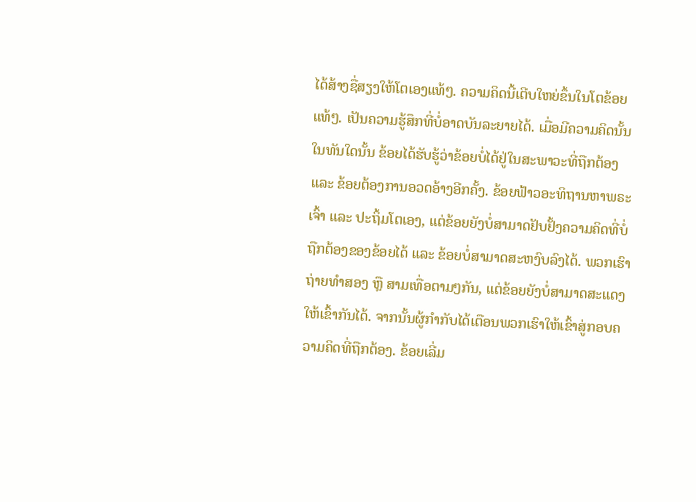ໄດ້ສ້າງຊື່ສຽງໃຫ້ໂຕເອງແທ້ໆ. ຄວາມຄິດນີ້ເຕີບໃຫຍ່ຂຶ້ນໃນໂຕຂ້ອຍແທ້ໆ. ເປັນຄວາມຮູ້ສຶກທີ່ບໍ່ອາດບັນລະຍາຍໄດ້. ເມື່ອມີຄວາມຄິດນັ້ນ ໃນທັນໃດນັ້ນ ຂ້ອຍໄດ້ຮັບຮູ້ວ່າຂ້ອຍບໍ່ໄດ້ຢູ່ໃນສະພາວະທີ່ຖືກຕ້ອງ ແລະ ຂ້ອຍຕ້ອງການອວດອ້າງອີກຄັ້ງ. ຂ້ອຍຟ້າວອະທິຖານຫາພຣະເຈົ້າ ແລະ ປະຖິ້ມໂຕເອງ, ແຕ່ຂ້ອຍຍັງບໍ່ສາມາດຢັບຢັ້ງຄວາມຄິດທີ່ບໍ່ຖືກຕ້ອງຂອງຂ້ອຍໄດ້ ແລະ ຂ້ອຍບໍ່ສາມາດສະຫງົບລົງໄດ້. ພວກເຮົາຖ່າຍທຳສອງ ຫຼື ສາມເທື່ອຕາມໆກັນ, ແຕ່ຂ້ອຍຍັງບໍ່ສາມາດສະແດງໃຫ້ເຂົ້າກັນໄດ້. ຈາກນັ້ນຜູ້ກຳກັບໄດ້ເຕືອນພວກເຮົາໃຫ້ເຂົ້າສູ່ກອບຄວາມຄິດທີ່ຖືກຕ້ອງ. ຂ້ອຍເລີ່ມ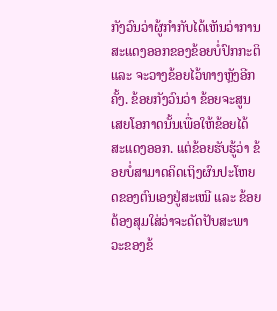ກັງວົນວ່າຜູ້ກຳກັບໄດ້ເຫັນວ່າການສະແດງອອກຂອງຂ້ອຍບໍ່ປົກກະຕິ ແລະ ຈະວາງຂ້ອຍໄວ້ທາງຫຼັງອີກຄັ້ງ. ຂ້ອຍກັງວົນວ່າ ຂ້ອຍຈະສູນເສຍໂອກາດນັ້ນເພື່ອໃຫ້ຂ້ອຍໄດ້ສະແດງອອກ. ແຕ່ຂ້ອຍຮັບຮູ້ວ່າ ຂ້ອຍບໍ່ສາມາດຄິດເຖິງຜົນປະໂຫຍດຂອງຕົນເອງຢູ່ສະເໝີ ແລະ ຂ້ອຍຕ້ອງສຸມໃສ່ວ່າຈະດັດປັບສະພາວະຂອງຂ້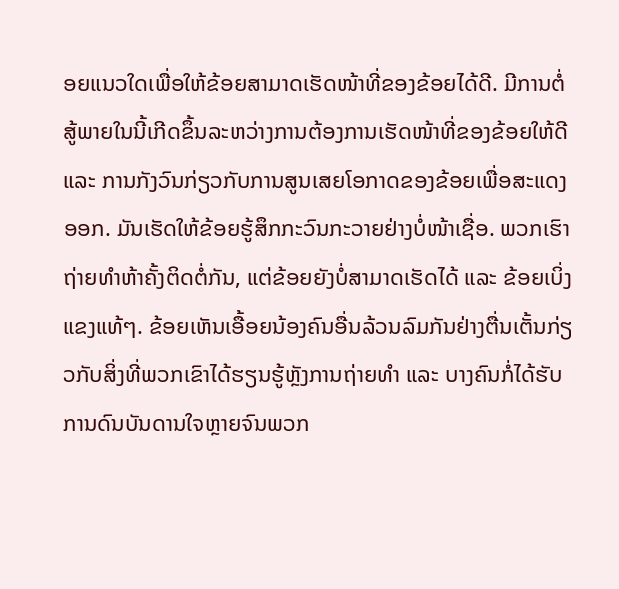ອຍແນວໃດເພື່ອໃຫ້ຂ້ອຍສາມາດເຮັດໜ້າທີ່ຂອງຂ້ອຍໄດ້ດີ. ມີການຕໍ່ສູ້ພາຍໃນນີ້ເກີດຂຶ້ນລະຫວ່າງການຕ້ອງການເຮັດໜ້າທີ່ຂອງຂ້ອຍໃຫ້ດີ ແລະ ການກັງວົນກ່ຽວກັບການສູນເສຍໂອກາດຂອງຂ້ອຍເພື່ອສະແດງອອກ. ມັນເຮັດໃຫ້ຂ້ອຍຮູ້ສຶກກະວົນກະວາຍຢ່າງບໍ່ໜ້າເຊື່ອ. ພວກເຮົາຖ່າຍທຳຫ້າຄັ້ງຕິດຕໍ່ກັນ, ແຕ່ຂ້ອຍຍັງບໍ່ສາມາດເຮັດໄດ້ ແລະ ຂ້ອຍເບິ່ງແຂງແທ້ໆ. ຂ້ອຍເຫັນເອື້ອຍນ້ອງຄົນອື່ນລ້ວນລົມກັນຢ່າງຕື່ນເຕັ້ນກ່ຽວກັບສິ່ງທີ່ພວກເຂົາໄດ້ຮຽນຮູ້ຫຼັງການຖ່າຍທຳ ແລະ ບາງຄົນກໍ່ໄດ້ຮັບການດົນບັນດານໃຈຫຼາຍຈົນພວກ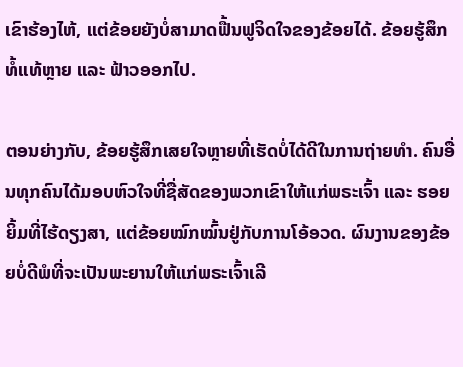ເຂົາຮ້ອງໄຫ້, ແຕ່ຂ້ອຍຍັງບໍ່ສາມາດຟື້ນຟູຈິດໃຈຂອງຂ້ອຍໄດ້. ຂ້ອຍຮູ້ສຶກທໍ້ແທ້ຫຼາຍ ແລະ ຟ້າວອອກໄປ.

ຕອນຍ່າງກັບ, ຂ້ອຍຮູ້ສຶກເສຍໃຈຫຼາຍທີ່ເຮັດບໍ່ໄດ້ດີໃນການຖ່າຍທຳ. ຄົນອື່ນທຸກຄົນໄດ້ມອບຫົວໃຈທີ່ຊື່ສັດຂອງພວກເຂົາໃຫ້ແກ່ພຣະເຈົ້າ ແລະ ຮອຍຍິ້ມທີ່ໄຮ້ດຽງສາ, ແຕ່ຂ້ອຍໝົກໝົ້ນຢູ່ກັບການໂອ້ອວດ. ຜົນງານຂອງຂ້ອຍບໍ່ດີພໍທີ່ຈະເປັນພະຍານໃຫ້ແກ່ພຣະເຈົ້າເລີ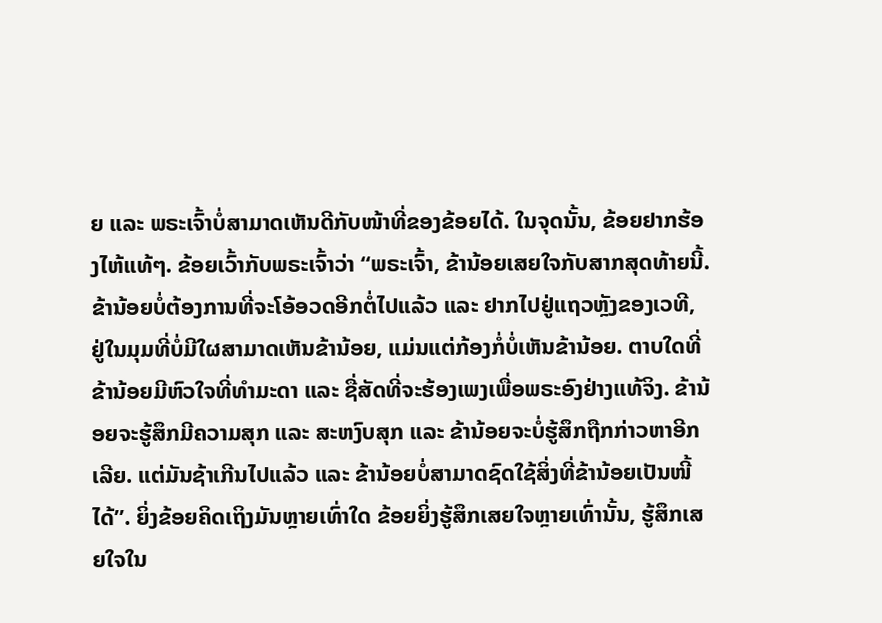ຍ ແລະ ພຣະເຈົ້າບໍ່ສາມາດເຫັນດີກັບໜ້າທີ່ຂອງຂ້ອຍໄດ້. ໃນຈຸດນັ້ນ, ຂ້ອຍຢາກຮ້ອງໄຫ້ແທ້ໆ. ຂ້ອຍເວົ້າກັບພຣະເຈົ້າວ່າ “ພຣະເຈົ້າ, ຂ້ານ້ອຍເສຍໃຈກັບສາກສຸດທ້າຍນີ້. ຂ້ານ້ອຍບໍ່ຕ້ອງການທີ່ຈະໂອ້ອວດອີກຕໍ່ໄປແລ້ວ ແລະ ຢາກໄປຢູ່ແຖວຫຼັງຂອງເວທີ, ຢູ່ໃນມຸມທີ່ບໍ່ມີໃຜສາມາດເຫັນຂ້ານ້ອຍ, ແມ່ນແຕ່ກ້ອງກໍ່ບໍ່ເຫັນຂ້ານ້ອຍ. ຕາບໃດທີ່ຂ້ານ້ອຍມີຫົວໃຈທີ່ທຳມະດາ ແລະ ຊື່ສັດທີ່ຈະຮ້ອງເພງເພື່ອພຣະອົງຢ່າງແທ້ຈິງ. ຂ້ານ້ອຍຈະຮູ້ສຶກມີຄວາມສຸກ ແລະ ສະຫງົບສຸກ ແລະ ຂ້ານ້ອຍຈະບໍ່ຮູ້ສຶກຖືກກ່າວຫາອີກເລີຍ. ແຕ່ມັນຊ້າເກີນໄປແລ້ວ ແລະ ຂ້ານ້ອຍບໍ່ສາມາດຊົດໃຊ້ສິ່ງທີ່ຂ້ານ້ອຍເປັນໜີ້ໄດ້”. ຍິ່ງຂ້ອຍຄິດເຖິງມັນຫຼາຍເທົ່າໃດ ຂ້ອຍຍິ່ງຮູ້ສຶກເສຍໃຈຫຼາຍເທົ່ານັ້ນ, ຮູ້ສຶກເສຍໃຈໃນ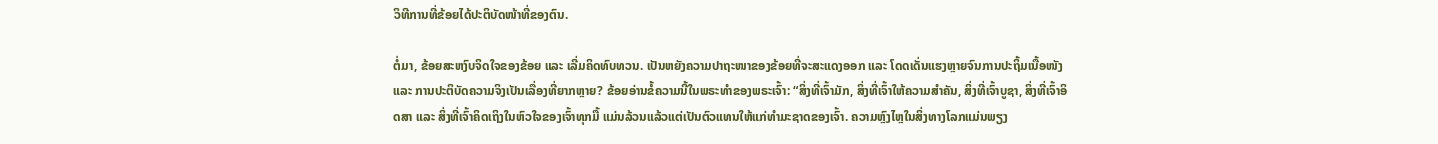ວິທີການທີ່ຂ້ອຍໄດ້ປະຕິບັດໜ້າທີ່ຂອງຕົນ.

ຕໍ່ມາ, ຂ້ອຍສະຫງົບຈິດໃຈຂອງຂ້ອຍ ແລະ ເລີ່ມຄິດທົບທວນ. ເປັນຫຍັງຄວາມປາຖະໜາຂອງຂ້ອຍທີ່ຈະສະແດງອອກ ແລະ ໂດດເດັ່ນແຮງຫຼາຍຈົນການປະຖິ້ມເນື້ອໜັງ ແລະ ການປະຕິບັດຄວາມຈິງເປັນເລື່ອງທີ່ຍາກຫຼາຍ? ຂ້ອຍອ່ານຂໍ້ຄວາມນີ້ໃນພຣະທຳຂອງພຣະເຈົ້າ: “ສິ່ງທີ່ເຈົ້າມັກ, ສິ່ງທີ່ເຈົ້າໃຫ້ຄວາມສຳຄັນ, ສິ່ງທີ່ເຈົ້າບູຊາ, ສິ່ງທີ່ເຈົ້າອິດສາ ແລະ ສິ່ງທີ່ເຈົ້າຄິດເຖິງໃນຫົວໃຈຂອງເຈົ້າທຸກມື້ ແມ່ນລ້ວນແລ້ວແຕ່ເປັນຕົວແທນໃຫ້ແກ່ທຳມະຊາດຂອງເຈົ້າ. ຄວາມຫຼົງໄຫຼໃນສິ່ງທາງໂລກແມ່ນພຽງ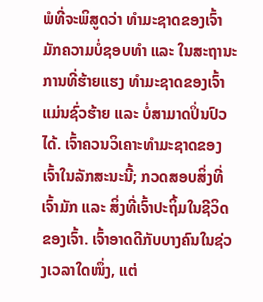ພໍທີ່ຈະພິສູດວ່າ ທຳມະຊາດຂອງເຈົ້າມັກຄວາມບໍ່ຊອບທຳ ແລະ ໃນສະຖານະການທີ່ຮ້າຍແຮງ ທຳມະຊາດຂອງເຈົ້າແມ່ນຊົ່ວຮ້າຍ ແລະ ບໍ່ສາມາດປິ່ນປົວໄດ້. ເຈົ້າຄວນວິເຄາະທຳມະຊາດຂອງເຈົ້າໃນລັກສະນະນີ້; ກວດສອບສິ່ງທີ່ເຈົ້າມັກ ແລະ ສິ່ງທີ່ເຈົ້າປະຖິ້ມໃນຊີວິດຂອງເຈົ້າ. ເຈົ້າອາດດີກັບບາງຄົນໃນຊ່ວງເວລາໃດໜຶ່ງ, ແຕ່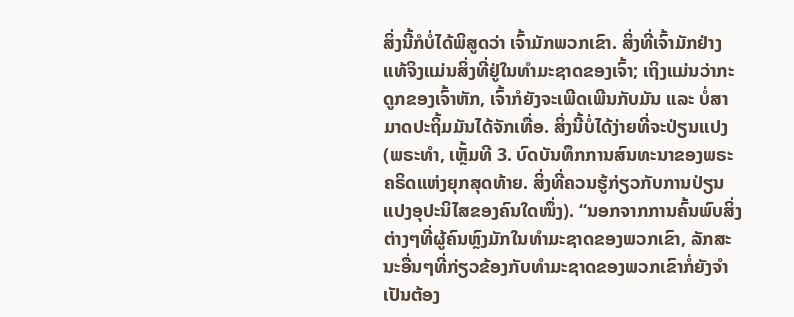ສິ່ງນີ້ກໍບໍ່ໄດ້ພິສູດວ່າ ເຈົ້າມັກພວກເຂົາ. ສິ່ງທີ່ເຈົ້າມັກຢ່າງແທ້ຈິງແມ່ນສິ່ງທີ່ຢູ່ໃນທຳມະຊາດຂອງເຈົ້າ; ເຖິງແມ່ນວ່າກະດູກຂອງເຈົ້າຫັກ, ເຈົ້າກໍຍັງຈະເພີດເພີນກັບມັນ ແລະ ບໍ່ສາມາດປະຖິ້ມມັນໄດ້ຈັກເທື່ອ. ສິ່ງນີ້ບໍ່ໄດ້ງ່າຍທີ່ຈະປ່ຽນແປງ(ພຣະທຳ, ເຫຼັ້ມທີ 3. ບົດບັນທຶກການສົນທະນາຂອງພຣະຄຣິດແຫ່ງຍຸກສຸດທ້າຍ. ສິ່ງທີ່ຄວນຮູ້ກ່ຽວກັບການປ່ຽນແປງອຸປະນິໄສຂອງຄົນໃດໜຶ່ງ). “ນອກຈາກການຄົ້ນພົບສິ່ງຕ່າງໆທີ່ຜູ້ຄົນຫຼົງມັກໃນທຳມະຊາດຂອງພວກເຂົາ, ລັກສະນະອື່ນໆທີ່ກ່ຽວຂ້ອງກັບທຳມະຊາດຂອງພວກເຂົາກໍ່ຍັງຈຳເປັນຕ້ອງ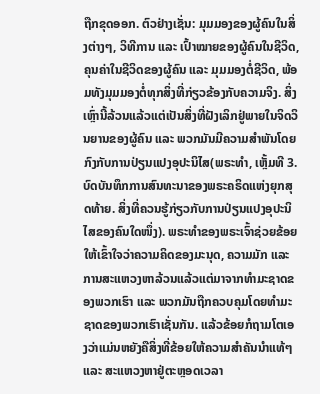ຖືກຂຸດອອກ. ຕົວຢ່າງເຊັ່ນ: ມຸມມອງຂອງຜູ້ຄົນໃນສິ່ງຕ່າງໆ, ວິທີການ ແລະ ເປົ້າໝາຍຂອງຜູ້ຄົນໃນຊີວິດ, ຄຸນຄ່າໃນຊີວິດຂອງຜູ້ຄົນ ແລະ ມຸມມອງຕໍ່ຊີວິດ, ພ້ອມທັງມຸມມອງຕໍ່ທຸກສິ່ງທີ່ກ່ຽວຂ້ອງກັບຄວາມຈິງ. ສິ່ງເຫຼົ່ານີ້ລ້ວນແລ້ວແຕ່ເປັນສິ່ງທີ່ຝັງເລິກຢູ່ພາຍໃນຈິດວິນຍານຂອງຜູ້ຄົນ ແລະ ພວກມັນມີຄວາມສຳພັນໂດຍກົງກັບການປ່ຽນແປງອຸປະນິໄສ(ພຣະທຳ, ເຫຼັ້ມທີ 3. ບົດບັນທຶກການສົນທະນາຂອງພຣະຄຣິດແຫ່ງຍຸກສຸດທ້າຍ. ສິ່ງທີ່ຄວນຮູ້ກ່ຽວກັບການປ່ຽນແປງອຸປະນິໄສຂອງຄົນໃດໜຶ່ງ). ພຣະທຳຂອງພຣະເຈົ້າຊ່ວຍຂ້ອຍໃຫ້ເຂົ້າໃຈວ່າຄວາມຄິດຂອງມະນຸດ, ຄວາມມັກ ແລະ ການສະແຫວງຫາລ້ວນແລ້ວແຕ່ມາຈາກທຳມະຊາດຂອງພວກເຮົາ ແລະ ພວກມັນຖືກຄວບຄຸມໂດຍທຳມະຊາດຂອງພວກເຮົາເຊັ່ນກັນ. ແລ້ວຂ້ອຍກໍຖາມໂຕເອງວ່າແມ່ນຫຍັງຄືສິ່ງທີ່ຂ້ອຍໃຫ້ຄວາມສຳຄັນນໍາແທ້ໆ ແລະ ສະແຫວງຫາຢູ່ຕະຫຼອດເວລາ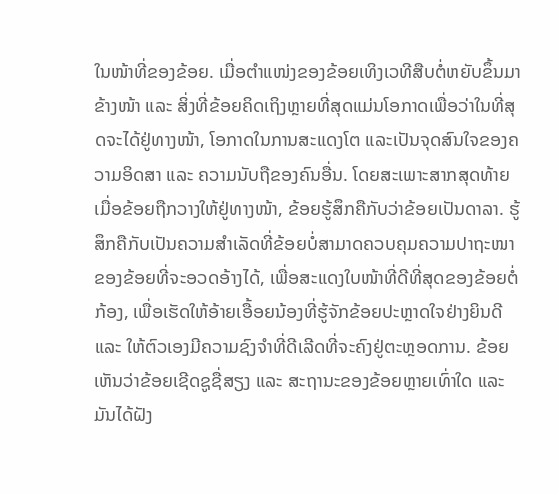ໃນໜ້າທີ່ຂອງຂ້ອຍ. ເມື່ອຕຳແໜ່ງຂອງຂ້ອຍເທິງເວທີສືບຕໍ່ຫຍັບຂຶ້ນມາຂ້າງໜ້າ ແລະ ສິ່ງທີ່ຂ້ອຍຄິດເຖິງຫຼາຍທີ່ສຸດແມ່ນໂອກາດເພື່ອວ່າໃນທີ່ສຸດຈະໄດ້ຢູ່ທາງໜ້າ, ໂອກາດໃນການສະແດງໂຕ ແລະເປັນຈຸດສົນໃຈຂອງຄວາມອິດສາ ແລະ ຄວາມນັບຖືຂອງຄົນອື່ນ. ໂດຍສະເພາະສາກສຸດທ້າຍ ເມື່ອຂ້ອຍຖືກວາງໃຫ້ຢູ່ທາງໜ້າ, ຂ້ອຍຮູ້ສຶກຄືກັບວ່າຂ້ອຍເປັນດາລາ. ຮູ້ສຶກຄືກັບເປັນຄວາມສຳເລັດທີ່ຂ້ອຍບໍ່ສາມາດຄວບຄຸມຄວາມປາຖະໜາຂອງຂ້ອຍທີ່ຈະອວດອ້າງໄດ້, ເພື່ອສະແດງໃບໜ້າທີ່ດີທີ່ສຸດຂອງຂ້ອຍຕໍ່ກ້ອງ, ເພື່ອເຮັດໃຫ້ອ້າຍເອື້ອຍນ້ອງທີ່ຮູ້ຈັກຂ້ອຍປະຫຼາດໃຈຢ່າງຍິນດີ ແລະ ໃຫ້ຕົວເອງມີຄວາມຊົງຈຳທີ່ດີເລີດທີ່ຈະຄົງຢູ່ຕະຫຼອດການ. ຂ້ອຍເຫັນວ່າຂ້ອຍເຊີດຊູຊື່ສຽງ ແລະ ສະຖານະຂອງຂ້ອຍຫຼາຍເທົ່າໃດ ແລະ ມັນໄດ້ຝັງ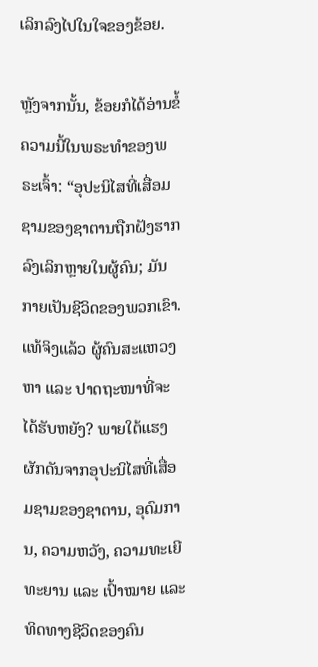ເລິກລົງໄປໃນໃຈຂອງຂ້ອຍ.

ຫຼັງຈາກນັ້ນ, ຂ້ອຍກໍໄດ້ອ່ານຂໍ້ຄວາມນີ້ໃນພຣະທຳຂອງພຣະເຈົ້າ: “ອຸປະນິໄສທີ່ເສື່ອມຊາມຂອງຊາຕານຖືກຝັງຮາກລົງເລິກຫຼາຍໃນຜູ້ຄົນ; ມັນກາຍເປັນຊີວິດຂອງພວກເຂົາ. ແທ້ຈິງແລ້ວ ຜູ້ຄົນສະແຫວງຫາ ແລະ ປາດຖະໜາທີ່ຈະໄດ້ຮັບຫຍັງ? ພາຍໃຕ້ແຮງຜັກດັນຈາກອຸປະນິໄສທີ່ເສື່ອມຊາມຂອງຊາຕານ, ອຸດົມການ, ຄວາມຫວັງ, ຄວາມທະເຍີທະຍານ ແລະ ເປົ້າໝາຍ ແລະ ທິດທາງຊີວິດຂອງຄົນ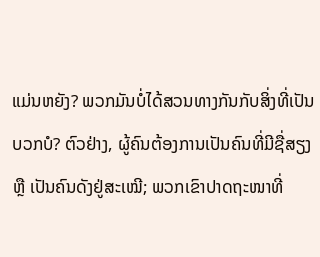ແມ່ນຫຍັງ? ພວກມັນບໍ່ໄດ້ສວນທາງກັນກັບສິ່ງທີ່ເປັນບວກບໍ? ຕົວຢ່າງ, ຜູ້ຄົນຕ້ອງການເປັນຄົນທີ່ມີຊື່ສຽງ ຫຼື ເປັນຄົນດັງຢູ່ສະເໝີ; ພວກເຂົາປາດຖະໜາທີ່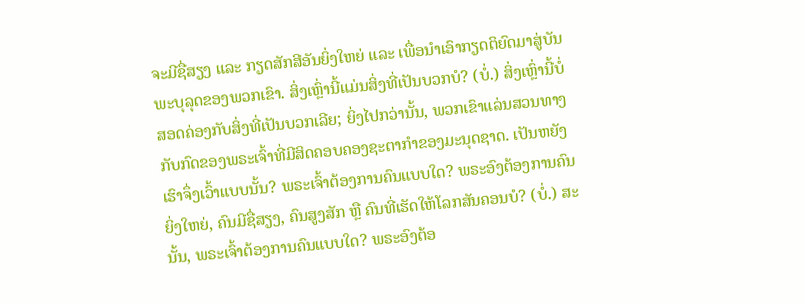ຈະມີຊື່ສຽງ ແລະ ກຽດສັກສີອັນຍິ່ງໃຫຍ່ ແລະ ເພື່ອນຳເອົາກຽດຕິຍົດມາສູ່ບັນພະບຸລຸດຂອງພວກເຂົາ. ສິ່ງເຫຼົ່ານີ້ແມ່ນສິ່ງທີ່ເປັນບວກບໍ? (ບໍ່.) ສິ່ງເຫຼົ່ານີ້ບໍ່ສອດຄ່ອງກັບສິ່ງທີ່ເປັນບວກເລີຍ; ຍິ່ງໄປກວ່ານັ້ນ, ພວກເຂົາແລ່ນສວນທາງກັບກົດຂອງພຣະເຈົ້າທີ່ມີສິດຄອບຄອງຊະຕາກໍາຂອງມະນຸດຊາດ. ເປັນຫຍັງເຮົາຈຶ່ງເວົ້າແບບນັ້ນ? ພຣະເຈົ້າຕ້ອງການຄົນແບບໃດ? ພຣະອົງຕ້ອງການຄົນຍິ່ງໃຫຍ່, ຄົນມີຊື່ສຽງ, ຄົນສູງສັກ ຫຼື ຄົນທີ່ເຮັດໃຫ້ໂລກສັນຄອນບໍ? (ບໍ່.) ສະນັ້ນ, ພຣະເຈົ້າຕ້ອງການຄົນແບບໃດ? ພຣະອົງຕ້ອ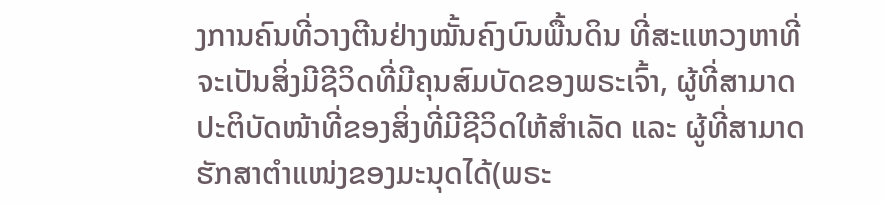ງການຄົນທີ່ວາງຕີນຢ່າງໝັ້ນຄົງບົນພື້ນດິນ ທີ່ສະແຫວງຫາທີ່ຈະເປັນສິ່ງມີຊີວິດທີ່ມີຄຸນສົມບັດຂອງພຣະເຈົ້າ, ຜູ້ທີ່ສາມາດປະຕິບັດໜ້າທີ່ຂອງສິ່ງທີ່ມີຊີວິດໃຫ້ສຳເລັດ ແລະ ຜູ້ທີ່ສາມາດຮັກສາຕຳແໜ່ງຂອງມະນຸດໄດ້(ພຣະ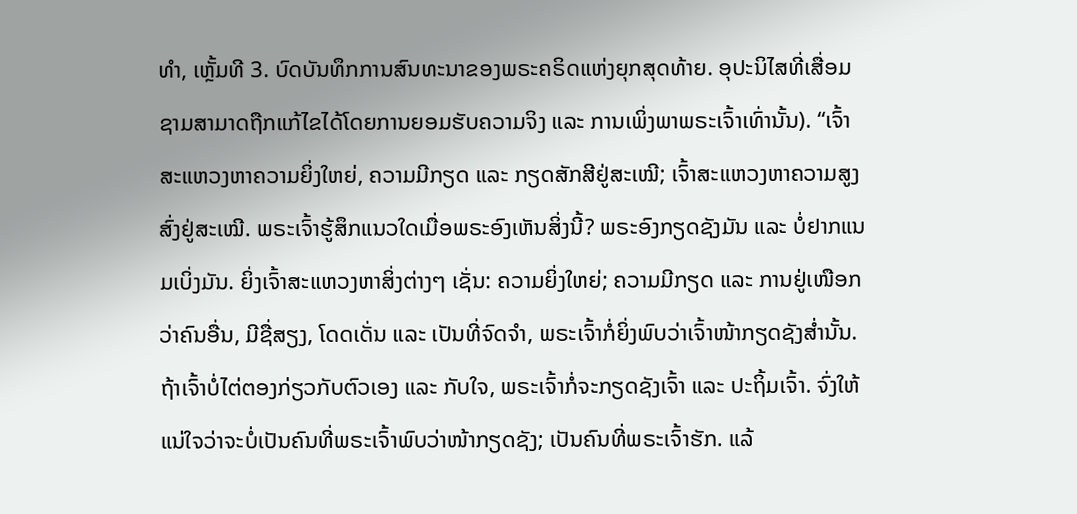ທຳ, ເຫຼັ້ມທີ 3. ບົດບັນທຶກການສົນທະນາຂອງພຣະຄຣິດແຫ່ງຍຸກສຸດທ້າຍ. ອຸປະນິໄສທີ່ເສື່ອມຊາມສາມາດຖືກແກ້ໄຂໄດ້ໂດຍການຍອມຮັບຄວາມຈິງ ແລະ ການເພິ່ງພາພຣະເຈົ້າເທົ່ານັ້ນ). “ເຈົ້າສະແຫວງຫາຄວາມຍິ່ງໃຫຍ່, ຄວາມມີກຽດ ແລະ ກຽດສັກສີຢູ່ສະເໝີ; ເຈົ້າສະແຫວງຫາຄວາມສູງສົ່ງຢູ່ສະເໝີ. ພຣະເຈົ້າຮູ້ສຶກແນວໃດເມື່ອພຣະອົງເຫັນສິ່ງນີ້? ພຣະອົງກຽດຊັງມັນ ແລະ ບໍ່ຢາກແນມເບິ່ງມັນ. ຍິ່ງເຈົ້າສະແຫວງຫາສິ່ງຕ່າງໆ ເຊັ່ນ: ຄວາມຍິ່ງໃຫຍ່; ຄວາມມີກຽດ ແລະ ການຢູ່ເໜືອກວ່າຄົນອື່ນ, ມີຊື່ສຽງ, ໂດດເດັ່ນ ແລະ ເປັນທີ່ຈົດຈຳ, ພຣະເຈົ້າກໍ່ຍິ່ງພົບວ່າເຈົ້າໜ້າກຽດຊັງສ່ຳນັ້ນ. ຖ້າເຈົ້າບໍ່ໄຕ່ຕອງກ່ຽວກັບຕົວເອງ ແລະ ກັບໃຈ, ພຣະເຈົ້າກໍ່ຈະກຽດຊັງເຈົ້າ ແລະ ປະຖິ້ມເຈົ້າ. ຈົ່ງໃຫ້ແນ່ໃຈວ່າຈະບໍ່ເປັນຄົນທີ່ພຣະເຈົ້າພົບວ່າໜ້າກຽດຊັງ; ເປັນຄົນທີ່ພຣະເຈົ້າຮັກ. ແລ້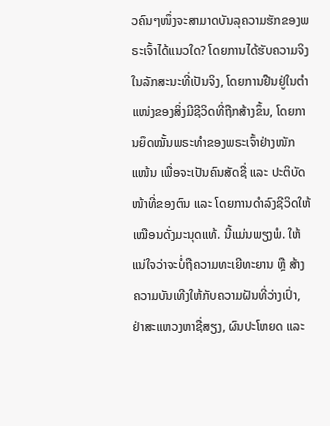ວຄົນໆໜຶ່ງຈະສາມາດບັນລຸຄວາມຮັກຂອງພຣະເຈົ້າໄດ້ແນວໃດ? ໂດຍການໄດ້ຮັບຄວາມຈິງໃນລັກສະນະທີ່ເປັນຈິງ, ໂດຍການຢືນຢູ່ໃນຕຳແໜ່ງຂອງສິ່ງມີຊີວິດທີ່ຖືກສ້າງຂຶ້ນ, ໂດຍການຍຶດໝັ້ນພຣະທຳຂອງພຣະເຈົ້າຢ່າງໜັກແໜ້ນ ເພື່ອຈະເປັນຄົນສັດຊື່ ແລະ ປະຕິບັດໜ້າທີ່ຂອງຕົນ ແລະ ໂດຍການດຳລົງຊີວິດໃຫ້ເໝືອນດັ່ງມະນຸດແທ້. ນີ້ແມ່ນພຽງພໍ. ໃຫ້ແນ່ໃຈວ່າຈະບໍ່ຖືຄວາມທະເຍີທະຍານ ຫຼື ສ້າງຄວາມບັນເທີງໃຫ້ກັບຄວາມຝັນທີ່ວ່າງເປົ່າ, ຢ່າສະແຫວງຫາຊື່ສຽງ, ຜົນປະໂຫຍດ ແລະ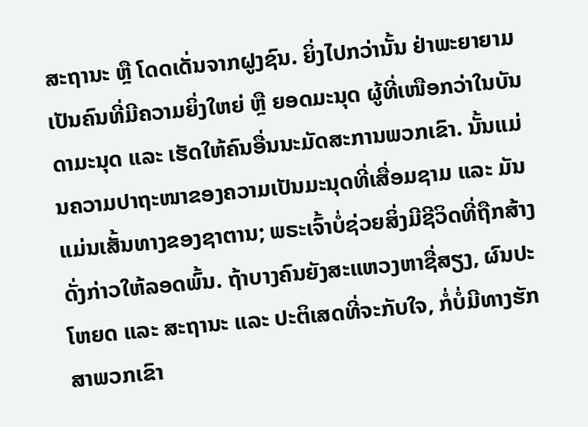ສະຖານະ ຫຼື ໂດດເດັ່ນຈາກຝູງຊົນ. ຍິ່ງໄປກວ່ານັ້ນ ຢ່າພະຍາຍາມເປັນຄົນທີ່ມີຄວາມຍິ່ງໃຫຍ່ ຫຼື ຍອດມະນຸດ ຜູ້ທີ່ເໜືອກວ່າໃນບັນດາມະນຸດ ແລະ ເຮັດໃຫ້ຄົນອື່ນນະມັດສະການພວກເຂົາ. ນັ້ນແມ່ນຄວາມປາຖະໜາຂອງຄວາມເປັນມະນຸດທີ່ເສື່ອມຊາມ ແລະ ມັນແມ່ນເສັ້ນທາງຂອງຊາຕານ; ພຣະເຈົ້າບໍ່ຊ່ວຍສິ່ງມີຊີວິດທີ່ຖືກສ້າງດັ່ງກ່າວໃຫ້ລອດພົ້ນ. ຖ້າບາງຄົນຍັງສະແຫວງຫາຊື່ສຽງ, ຜົນປະໂຫຍດ ແລະ ສະຖານະ ແລະ ປະຕິເສດທີ່ຈະກັບໃຈ, ກໍ່ບໍ່ມີທາງຮັກສາພວກເຂົາ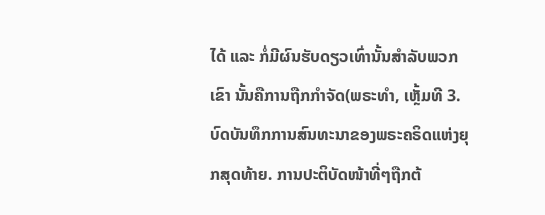ໄດ້ ແລະ ກໍ່ມີຜົນຮັບດຽວເທົ່ານັ້ນສຳລັບພວກເຂົາ ນັ້ນຄືການຖືກກຳຈັດ(ພຣະທຳ, ເຫຼັ້ມທີ 3. ບົດບັນທຶກການສົນທະນາຂອງພຣະຄຣິດແຫ່ງຍຸກສຸດທ້າຍ. ການປະຕິບັດໜ້າທີ່ໆຖືກຕ້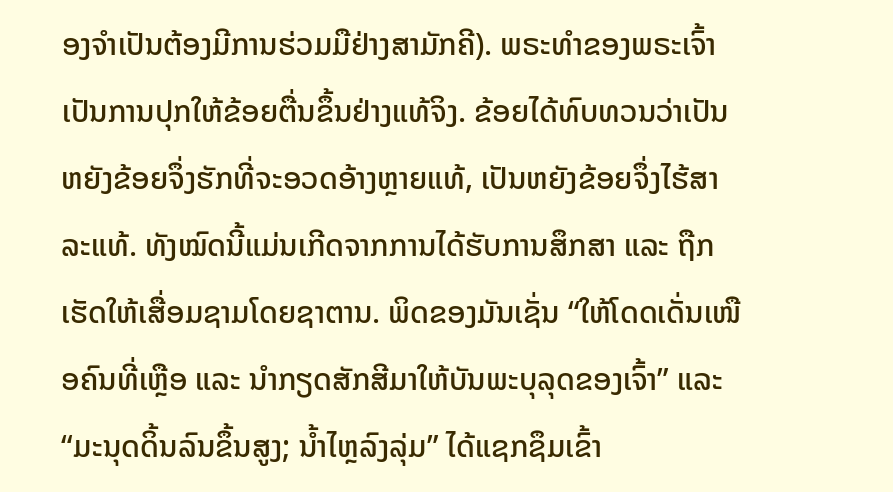ອງຈຳເປັນຕ້ອງມີການຮ່ວມມືຢ່າງສາມັກຄີ). ພຣະທຳຂອງພຣະເຈົ້າເປັນການປຸກໃຫ້ຂ້ອຍຕື່ນຂຶ້ນຢ່າງແທ້ຈິງ. ຂ້ອຍໄດ້ທົບທວນວ່າເປັນຫຍັງຂ້ອຍຈຶ່ງຮັກທີ່ຈະອວດອ້າງຫຼາຍແທ້, ເປັນຫຍັງຂ້ອຍຈຶ່ງໄຮ້ສາລະແທ້. ທັງໝົດນີ້ແມ່ນເກີດຈາກການໄດ້ຮັບການສຶກສາ ແລະ ຖືກເຮັດໃຫ້ເສື່ອມຊາມໂດຍຊາຕານ. ພິດຂອງມັນເຊັ່ນ “ໃຫ້ໂດດເດັ່ນເໜືອຄົນທີ່ເຫຼືອ ແລະ ນໍາກຽດສັກສີມາໃຫ້ບັນພະບຸລຸດຂອງເຈົ້າ” ແລະ “ມະນຸດດິ້ນລົນຂຶ້ນສູງ; ນໍ້າໄຫຼລົງລຸ່ມ” ໄດ້ແຊກຊຶມເຂົ້າ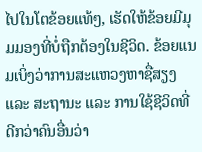ໄປໃນໂຕຂ້ອຍແທ້ໆ, ເຮັດໃຫ້ຂ້ອຍມີມຸມມອງທີ່ບໍ່ຖືກຕ້ອງໃນຊີວິດ. ຂ້ອຍແນມເບິ່ງວ່າການສະແຫວງຫາຊື່ສຽງ ແລະ ສະຖານະ ແລະ ການໃຊ້ຊີວິດທີ່ດີກວ່າຄົນອື່ນວ່າ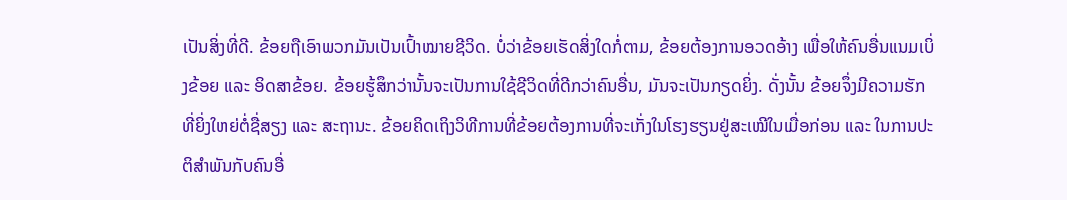ເປັນສິ່ງທີ່ດີ. ຂ້ອຍຖືເອົາພວກມັນເປັນເປົ້າໝາຍຊີວິດ. ບໍ່ວ່າຂ້ອຍເຮັດສິ່ງໃດກໍ່ຕາມ, ຂ້ອຍຕ້ອງການອວດອ້າງ ເພື່ອໃຫ້ຄົນອື່ນແນມເບິ່ງຂ້ອຍ ແລະ ອິດສາຂ້ອຍ. ຂ້ອຍຮູ້ສຶກວ່ານັ້ນຈະເປັນການໃຊ້ຊີວິດທີ່ດີກວ່າຄົນອື່ນ, ມັນຈະເປັນກຽດຍິ່ງ. ດັ່ງນັ້ນ ຂ້ອຍຈຶ່ງມີຄວາມຮັກທີ່ຍິ່ງໃຫຍ່ຕໍ່ຊື່ສຽງ ແລະ ສະຖານະ. ຂ້ອຍຄິດເຖິງວິທີການທີ່ຂ້ອຍຕ້ອງການທີ່ຈະເກັ່ງໃນໂຮງຮຽນຢູ່ສະເໝີໃນເມື່ອກ່ອນ ແລະ ໃນການປະຕິສຳພັນກັບຄົນອື່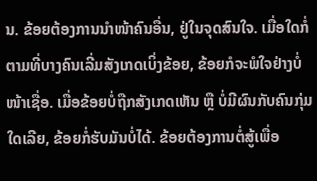ນ. ຂ້ອຍຕ້ອງການນຳໜ້າຄົນອື່ນ, ຢູ່ໃນຈຸດສົນໃຈ. ເມື່ອໃດກໍ່ຕາມທີ່ບາງຄົນເລີ່ມສັງເກດເບິ່ງຂ້ອຍ, ຂ້ອຍກໍຈະພໍໃຈຢ່າງບໍ່ໜ້າເຊື່ອ. ເມື່ອຂ້ອຍບໍ່ຖືກສັງເກດເຫັນ ຫຼື ບໍ່ມີຜົນກັບຄົນກຸ່ມໃດເລີຍ, ຂ້ອຍກໍ່ຮັບມັນບໍ່ໄດ້. ຂ້ອຍຕ້ອງການຕໍ່ສູ້ເພື່ອ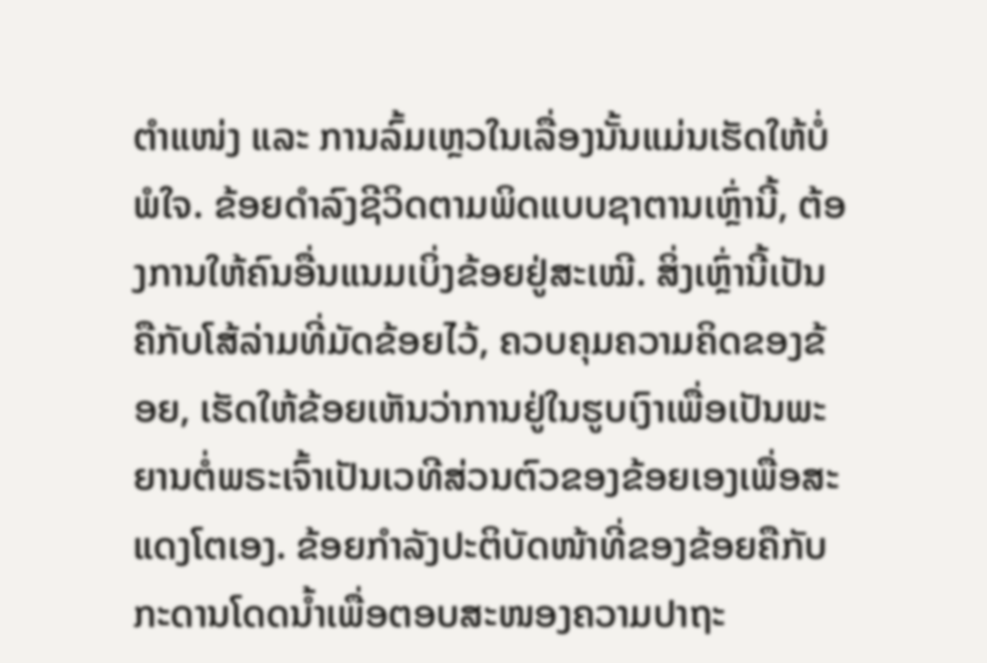ຕຳແໜ່ງ ແລະ ການລົ້ມເຫຼວໃນເລື່ອງນັ້ນແມ່ນເຮັດໃຫ້ບໍ່ພໍໃຈ. ຂ້ອຍດຳລົງຊີວິດຕາມພິດແບບຊາຕານເຫຼົ່ານີ້, ຕ້ອງການໃຫ້ຄົນອື່ນແນມເບິ່ງຂ້ອຍຢູ່ສະເໝີ. ສິ່ງເຫຼົ່ານີ້ເປັນຄືກັບໂສ້ລ່າມທີ່ມັດຂ້ອຍໄວ້, ຄວບຄຸມຄວາມຄິດຂອງຂ້ອຍ, ເຮັດໃຫ້ຂ້ອຍເຫັນວ່າການຢູ່ໃນຮູບເງົາເພື່ອເປັນພະຍານຕໍ່ພຣະເຈົ້າເປັນເວທີສ່ວນຕົວຂອງຂ້ອຍເອງເພື່ອສະແດງໂຕເອງ. ຂ້ອຍກຳລັງປະຕິບັດໜ້າທີ່ຂອງຂ້ອຍຄືກັບກະດານໂດດນ້ຳເພື່ອຕອບສະໜອງຄວາມປາຖະ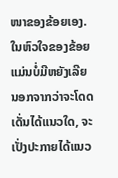ໜາຂອງຂ້ອຍເອງ. ໃນຫົວໃຈຂອງຂ້ອຍແມ່ນບໍ່ມີຫຍັງເລີຍ ນອກຈາກວ່າຈະໂດດເດັ່ນໄດ້ແນວໃດ, ຈະເປັ່ງປະກາຍໄດ້ແນວ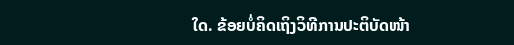ໃດ. ຂ້ອຍບໍ່ຄິດເຖິງວິທີການປະຕິບັດໜ້າ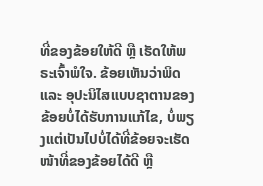ທີ່ຂອງຂ້ອຍໃຫ້ດີ ຫຼື ເຮັດໃຫ້ພຣະເຈົ້າພໍໃຈ. ຂ້ອຍເຫັນວ່າພິດ ແລະ ອຸປະນິໄສແບບຊາຕານຂອງຂ້ອຍບໍ່ໄດ້ຮັບການແກ້ໄຂ, ບໍ່ພຽງແຕ່ເປັນໄປບໍ່ໄດ້ທີ່ຂ້ອຍຈະເຮັດໜ້າທີ່ຂອງຂ້ອຍໄດ້ດີ ຫຼື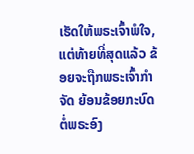ເຮັດໃຫ້ພຣະເຈົ້າພໍໃຈ, ແຕ່ທ້າຍທີ່ສຸດແລ້ວ ຂ້ອຍຈະຖືກພຣະເຈົ້າກຳຈັດ ຍ້ອນຂ້ອຍກະບົດຕໍ່ພຣະອົງ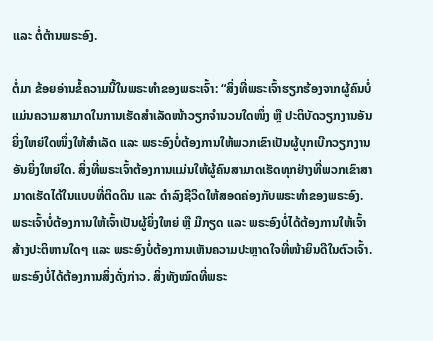ແລະ ຕໍ່ຕ້ານພຣະອົງ.

ຕໍ່ມາ ຂ້ອຍອ່ານຂໍ້ຄວາມນີ້ໃນພຣະທຳຂອງພຣະເຈົ້າ: “ສິ່ງທີ່ພຣະເຈົ້າຮຽກຮ້ອງຈາກຜູ້ຄົນບໍ່ແມ່ນຄວາມສາມາດໃນການເຮັດສຳເລັດໜ້າວຽກຈຳນວນໃດໜຶ່ງ ຫຼື ປະຕິບັດວຽກງານອັນຍິ່ງໃຫຍ່ໃດໜຶ່ງໃຫ້ສຳເລັດ ແລະ ພຣະອົງບໍ່ຕ້ອງການໃຫ້ພວກເຂົາເປັນຜູ້ບຸກເບີກວຽກງານອັນຍິ່ງໃຫຍ່ໃດ. ສິ່ງທີ່ພຣະເຈົ້າຕ້ອງການແມ່ນໃຫ້ຜູ້ຄົນສາມາດເຮັດທຸກຢ່າງທີ່ພວກເຂົາສາມາດເຮັດໄດ້ໃນແບບທີ່ຕິດດິນ ແລະ ດຳລົງຊີວິດໃຫ້ສອດຄ່ອງກັບພຣະທຳຂອງພຣະອົງ. ພຣະເຈົ້າບໍ່ຕ້ອງການໃຫ້ເຈົ້າເປັນຜູ້ຍິ່ງໃຫຍ່ ຫຼື ມີກຽດ ແລະ ພຣະອົງບໍ່ໄດ້ຕ້ອງການໃຫ້ເຈົ້າສ້າງປະຕິຫານໃດໆ ແລະ ພຣະອົງບໍ່ຕ້ອງການເຫັນຄວາມປະຫຼາດໃຈທີ່ໜ້າຍິນດີໃນຕົວເຈົ້າ. ພຣະອົງບໍ່ໄດ້ຕ້ອງການສິ່ງດັ່ງກ່າວ. ສິ່ງທັງໝົດທີ່ພຣະ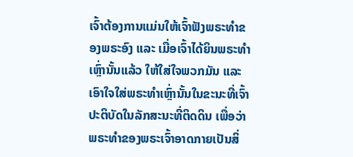ເຈົ້າຕ້ອງການແມ່ນໃຫ້ເຈົ້າຟັງພຣະທຳຂອງພຣະອົງ ແລະ ເມື່ອເຈົ້າໄດ້ຍິນພຣະທຳເຫຼົ່ານັ້ນແລ້ວ ໃຫ້ໃສ່ໃຈພວກມັນ ແລະ ເອົາໃຈໃສ່ພຣະທຳເຫຼົ່ານັ້ນໃນຂະນະທີ່ເຈົ້າປະຕິບັດໃນລັກສະນະທີ່ຕິດດິນ ເພື່ອວ່າພຣະທຳຂອງພຣະເຈົ້າອາດກາຍເປັນສິ່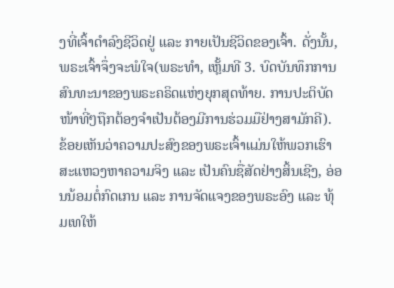ງທີ່ເຈົ້າດຳລົງຊີວິດຢູ່ ແລະ ກາຍເປັນຊີວິດຂອງເຈົ້າ. ດັ່ງນັ້ນ, ພຣະເຈົ້າຈຶ່ງຈະພໍໃຈ(ພຣະທຳ, ເຫຼັ້ມທີ 3. ບົດບັນທຶກການສົນທະນາຂອງພຣະຄຣິດແຫ່ງຍຸກສຸດທ້າຍ. ການປະຕິບັດໜ້າທີ່ໆຖືກຕ້ອງຈຳເປັນຕ້ອງມີການຮ່ວມມືຢ່າງສາມັກຄີ). ຂ້ອຍເຫັນວ່າຄວາມປະສົງຂອງພຣະເຈົ້າແມ່ນໃຫ້ພວກເຮົາສະແຫວງຫາຄວາມຈິງ ແລະ ເປັນຄົນຊື່ສັດຢ່າງສິ້ນເຊີງ, ອ່ອນນ້ອມຕໍ່ກົດເກນ ແລະ ການຈັດແຈງຂອງພຣະອົງ ແລະ ທຸ້ມເທໃຫ້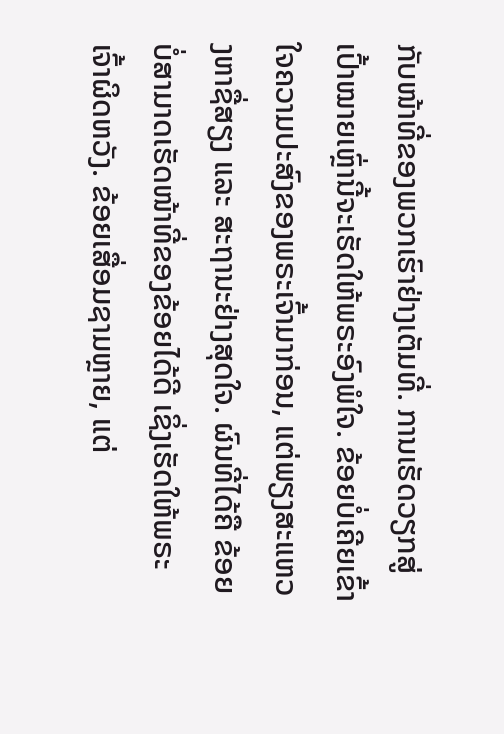ກັບໜ້າທີ່ຂອງພວກເຮົາຢ່າງເຕັມທີ່. ການເຮັດວຽກສູ່ເປົ້າໝາຍເຫຼົ່ານີ້ຈະເຮັດໃຫ້ພຣະອົງພໍໃຈ. ຂ້ອຍບໍ່ເຄີຍເຂົ້າໃຈຄວາມປະສົງຂອງພຣະເຈົ້າມາກ່ອນ, ແຕ່ພຽງສະແຫວງຫາຊື່ສຽງ ແລະ ສະຖານະຢ່າງສຸດໃຈ. ຜົນທີ່ໄດ້ຄື ຂ້ອຍບໍ່ສາມາດເຮັດໜ້າທີ່ຂອງຂ້ອຍໄດ້ດີ ເຊິ່ງເຮັດໃຫ້ພຣະເຈົ້າຜິດຫວັງ. ຂ້ອຍເສື່ອມຊາມຫຼາຍ, ແຕ່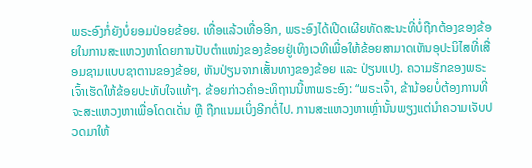ພຣະອົງກໍ່ຍັງບໍ່ຍອມປ່ອຍຂ້ອຍ. ເທື່ອແລ້ວເທື່ອອີກ, ພຣະອົງໄດ້ເປີດເຜີຍທັດສະນະທີ່ບໍ່ຖືກຕ້ອງຂອງຂ້ອຍໃນການສະແຫວງຫາໂດຍການປັບຕໍາແໜ່ງຂອງຂ້ອຍຢູ່ເທິງເວທີເພື່ອໃຫ້ຂ້ອຍສາມາດເຫັນອຸປະນິໄສທີ່ເສື່ອມຊາມແບບຊາຕານຂອງຂ້ອຍ, ຫັນປ່ຽນຈາກເສັ້ນທາງຂອງຂ້ອຍ ແລະ ປ່ຽນແປງ. ຄວາມຮັກຂອງພຣະເຈົ້າເຮັດໃຫ້ຂ້ອຍປະທັບໃຈແທ້ໆ. ຂ້ອຍກ່າວຄຳອະທິຖານນີ້ຫາພຣະອົງ: “ພຣະເຈົ້າ, ຂ້ານ້ອຍບໍ່ຕ້ອງການທີ່ຈະສະແຫວງຫາເພື່ອໂດດເດັ່ນ ຫຼື ຖືກແນມເບິ່ງອີກຕໍ່ໄປ. ການສະແຫວງຫາເຫຼົ່ານັ້ນພຽງແຕ່ນຳຄວາມເຈັບປວດມາໃຫ້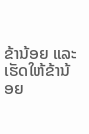ຂ້ານ້ອຍ ແລະ ເຮັດໃຫ້ຂ້ານ້ອຍ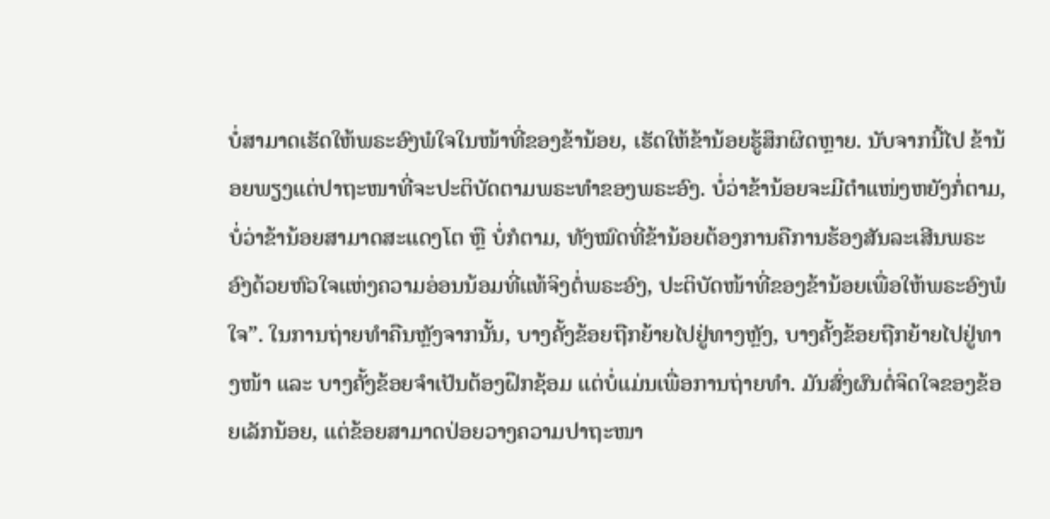ບໍ່ສາມາດເຮັດໃຫ້ພຣະອົງພໍໃຈໃນໜ້າທີ່ຂອງຂ້ານ້ອຍ, ເຮັດໃຫ້ຂ້ານ້ອຍຮູ້ສຶກຜິດຫຼາຍ. ນັບຈາກນີ້ໄປ ຂ້ານ້ອຍພຽງແຕ່ປາຖະໜາທີ່ຈະປະຕິບັດຕາມພຣະທຳຂອງພຣະອົງ. ບໍ່ວ່າຂ້ານ້ອຍຈະມີຕຳແໜ່ງຫຍັງກໍ່ຕາມ, ບໍ່ວ່າຂ້ານ້ອຍສາມາດສະແດງໂຕ ຫຼື ບໍ່ກໍຕາມ, ທັງໝົດທີ່ຂ້ານ້ອຍຕ້ອງການຄືການຮ້ອງສັນລະເສີນພຣະອົງດ້ວຍຫົວໃຈແຫ່ງຄວາມອ່ອນນ້ອມທີ່ແທ້ຈິງຕໍ່ພຣະອົງ, ປະຕິບັດໜ້າທີ່ຂອງຂ້ານ້ອຍເພື່ອໃຫ້ພຣະອົງພໍໃຈ”. ໃນການຖ່າຍທຳຄືນຫຼັງຈາກນັ້ນ, ບາງຄັ້ງຂ້ອຍຖືກຍ້າຍໄປຢູ່ທາງຫຼັງ, ບາງຄັ້ງຂ້ອຍຖືກຍ້າຍໄປຢູ່ທາງໜ້າ ແລະ ບາງຄັ້ງຂ້ອຍຈຳເປັນຕ້ອງຝຶກຊ້ອມ ແຕ່ບໍ່ແມ່ນເພື່ອການຖ່າຍທຳ. ມັນສົ່ງຜົນຕໍ່ຈິດໃຈຂອງຂ້ອຍເລັກນ້ອຍ, ແຕ່ຂ້ອຍສາມາດປ່ອຍວາງຄວາມປາຖະໜາ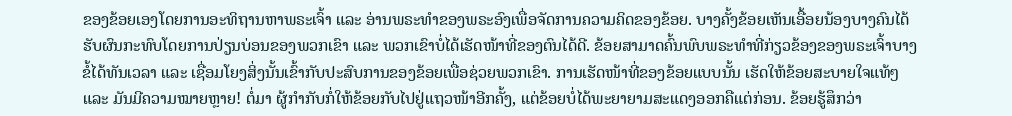ຂອງຂ້ອຍເອງໂດຍການອະທິຖານຫາພຣະເຈົ້າ ແລະ ອ່ານພຣະທຳຂອງພຣະອົງເພື່ອຈັດການຄວາມຄິດຂອງຂ້ອຍ. ບາງຄັ້ງຂ້ອຍເຫັນເອື້ອຍນ້ອງບາງຄົນໄດ້ຮັບຜົນກະທົບໂດຍການປ່ຽນບ່ອນຂອງພວກເຂົາ ແລະ ພວກເຂົາບໍ່ໄດ້ເຮັດໜ້າທີ່ຂອງຕົນໄດ້ດີ. ຂ້ອຍສາມາດຄົ້ນພົບພຣະທຳທີ່ກ່ຽວຂ້ອງຂອງພຣະເຈົ້າບາງຂໍ້ໄດ້ທັນເວລາ ແລະ ເຊື່ອມໂຍງສິ່ງນັ້ນເຂົ້າກັບປະສົບການຂອງຂ້ອຍເພື່ອຊ່ວຍພວກເຂົາ. ການເຮັດໜ້າທີ່ຂອງຂ້ອຍແບບນັ້ນ ເຮັດໃຫ້ຂ້ອຍສະບາຍໃຈແທ້ໆ ແລະ ມັນມີຄວາມໝາຍຫຼາຍ! ຕໍ່ມາ ຜູ້ກຳກັບກໍ່ໃຫ້ຂ້ອຍກັບໄປຢູ່ແຖວໜ້າອີກຄັ້ງ, ແຕ່ຂ້ອຍບໍ່ໄດ້ພະຍາຍາມສະແດງອອກຄືແຕ່ກ່ອນ. ຂ້ອຍຮູ້ສຶກວ່າ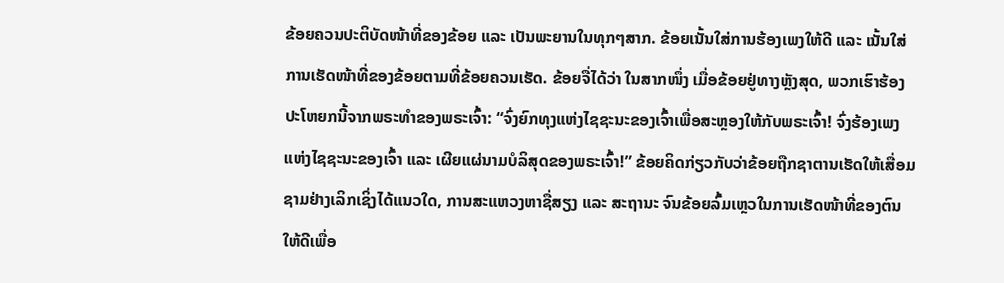ຂ້ອຍຄວນປະຕິບັດໜ້າທີ່ຂອງຂ້ອຍ ແລະ ເປັນພະຍານໃນທຸກໆສາກ. ຂ້ອຍເນັ້ນໃສ່ການຮ້ອງເພງໃຫ້ດີ ແລະ ເນັ້ນໃສ່ການເຮັດໜ້າທີ່ຂອງຂ້ອຍຕາມທີ່ຂ້ອຍຄວນເຮັດ. ຂ້ອຍຈື່ໄດ້ວ່າ ໃນສາກໜຶ່ງ ເມື່ອຂ້ອຍຢູ່ທາງຫຼັງສຸດ, ພວກເຮົາຮ້ອງປະໂຫຍກນີ້ຈາກພຣະທຳຂອງພຣະເຈົ້າ: “ຈົ່ງຍົກທຸງແຫ່ງໄຊຊະນະຂອງເຈົ້າເພື່ອສະຫຼອງໃຫ້ກັບພຣະເຈົ້າ! ຈົ່ງຮ້ອງເພງແຫ່ງໄຊຊະນະຂອງເຈົ້າ ແລະ ເຜີຍແຜ່ນາມບໍລິສຸດຂອງພຣະເຈົ້າ!” ຂ້ອຍຄິດກ່ຽວກັບວ່າຂ້ອຍຖືກຊາຕານເຮັດໃຫ້ເສື່ອມຊາມຢ່າງເລິກເຊິ່ງໄດ້ແນວໃດ, ການສະແຫວງຫາຊື່ສຽງ ແລະ ສະຖານະ ຈົນຂ້ອຍລົ້ມເຫຼວໃນການເຮັດໜ້າທີ່ຂອງຕົນໃຫ້ດີເພື່ອ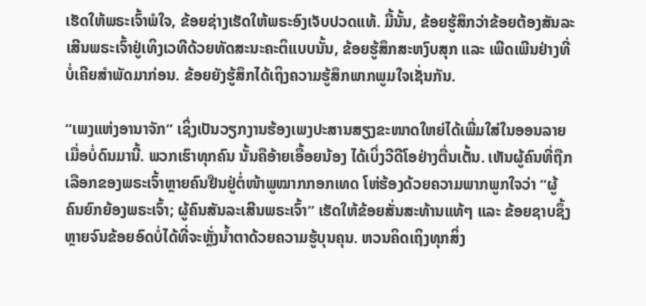ເຮັດໃຫ້ພຣະເຈົ້າພໍໃຈ, ຂ້ອຍຊ່າງເຮັດໃຫ້ພຣະອົງເຈັບປວດແທ້. ມື້ນັ້ນ, ຂ້ອຍຮູ້ສຶກວ່າຂ້ອຍຕ້ອງສັນລະເສີນພຣະເຈົ້າຢູ່ເທິງເວທີດ້ວຍທັດສະນະຄະຕິແບບນັ້ນ, ຂ້ອຍຮູ້ສຶກສະຫງົບສຸກ ແລະ ເພີດເພີນຢ່າງທີ່ບໍ່ເຄີຍສຳພັດມາກ່ອນ. ຂ້ອຍຍັງຮູ້ສຶກໄດ້ເຖິງຄວາມຮູ້ສຶກພາກພູມໃຈເຊັ່ນກັນ.

“ເພງແຫ່ງອານາຈັກ” ເຊິ່ງເປັນວຽກງານຮ້ອງເພງປະສານສຽງຂະໜາດໃຫຍ່ໄດ້ເພີ່ມໃສ່ໃນອອນລາຍເມື່ອບໍ່ດົນມານີ້. ພວກເຮົາທຸກຄົນ ນັ້ນຄືອ້າຍເອື້ອຍນ້ອງ ໄດ້ເບິ່ງວີດີໂອຢ່າງຕື່ນເຕັ້ນ. ເຫັນຜູ້ຄົນທີ່ຖືກເລືອກຂອງພຣະເຈົ້າຫຼາຍຄົນຢືນຢູ່ຕໍ່ໜ້າພູໝາກກອກເທດ ໂຫ່ຮ້ອງດ້ວຍຄວາມພາກພູກໃຈວ່າ “ຜູ້ຄົນຍົກຍ້ອງພຣະເຈົ້າ; ຜູ້ຄົນສັນລະເສີນພຣະເຈົ້າ” ເຮັດໃຫ້ຂ້ອຍສັ່ນສະທ້ານແທ້ໆ ແລະ ຂ້ອຍຊາບຊຶ້ງຫຼາຍຈົນຂ້ອຍອົດບໍ່ໄດ້ທີ່ຈະຫຼັ່ງນ້ຳຕາດ້ວຍຄວາມຮູ້ບຸນຄຸນ. ຫວນຄິດເຖິງທຸກສິ່ງ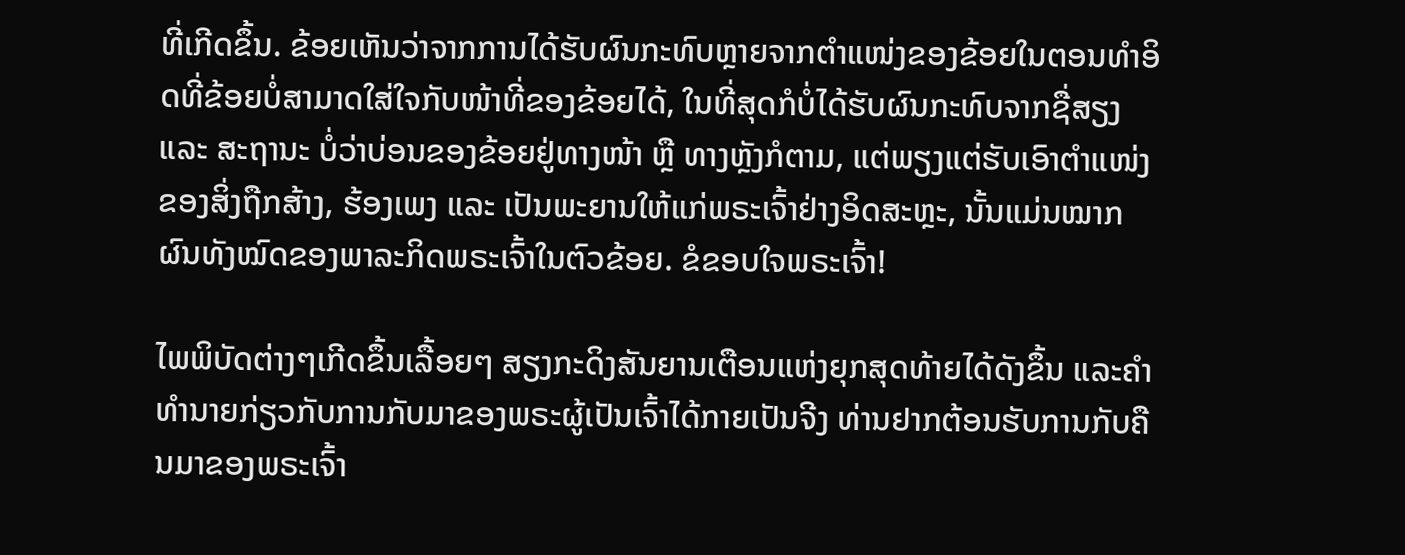ທີ່ເກີດຂຶ້ນ. ຂ້ອຍເຫັນວ່າຈາກການໄດ້ຮັບຜົນກະທົບຫຼາຍຈາກຕຳແໜ່ງຂອງຂ້ອຍໃນຕອນທຳອິດທີ່ຂ້ອຍບໍ່ສາມາດໃສ່ໃຈກັບໜ້າທີ່ຂອງຂ້ອຍໄດ້, ໃນທີ່ສຸດກໍບໍ່ໄດ້ຮັບຜົນກະທົບຈາກຊື່ສຽງ ແລະ ສະຖານະ ບໍ່ວ່າບ່ອນຂອງຂ້ອຍຢູ່ທາງໜ້າ ຫຼື ທາງຫຼັງກໍຕາມ, ແຕ່ພຽງແຕ່ຮັບເອົາຕຳແໜ່ງຂອງສິ່ງຖືກສ້າງ, ຮ້ອງເພງ ແລະ ເປັນພະຍານໃຫ້ແກ່ພຣະເຈົ້າຢ່າງອິດສະຫຼະ, ນັ້ນແມ່ນໝາກຜົນທັງໝົດຂອງພາລະກິດພຣະເຈົ້າໃນຕົວຂ້ອຍ. ຂໍຂອບໃຈພຣະເຈົ້າ!

ໄພພິບັດຕ່າງໆເກີດຂຶ້ນເລື້ອຍໆ ສຽງກະດິງສັນຍານເຕືອນແຫ່ງຍຸກສຸດທ້າຍໄດ້ດັງຂຶ້ນ ແລະຄໍາທໍານາຍກ່ຽວກັບການກັບມາຂອງພຣະຜູ້ເປັນເຈົ້າໄດ້ກາຍເປັນຈີງ ທ່ານຢາກຕ້ອນຮັບການກັບຄືນມາຂອງພຣະເຈົ້າ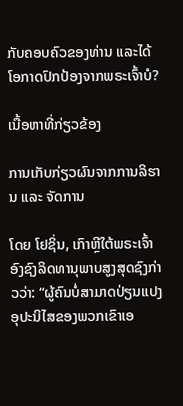ກັບຄອບຄົວຂອງທ່ານ ແລະໄດ້ໂອກາດປົກປ້ອງຈາກພຣະເຈົ້າບໍ?

ເນື້ອຫາທີ່ກ່ຽວຂ້ອງ

ການເກັບກ່ຽວຜົນຈາກການລິຮານ ແລະ ຈັດການ

ໂດຍ ໂຢຊິ່ນ, ເກົາຫຼີໃຕ້ພຣະເຈົ້າອົງຊົງລິດທານຸພາບສູງສຸດຊົງກ່າວວ່າ: “ຜູ້ຄົນບໍ່ສາມາດປ່ຽນແປງອຸປະນິໄສຂອງພວກເຂົາເອ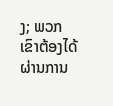ງ; ພວກເຂົາຕ້ອງໄດ້ຜ່ານການ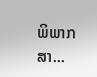ພິພາກສາ...